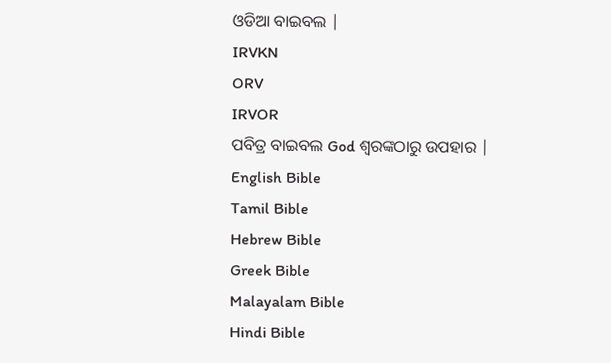ଓଡିଆ ବାଇବଲ |
IRVKN
ORV
IRVOR
ପବିତ୍ର ବାଇବଲ God ଶ୍ବରଙ୍କଠାରୁ ଉପହାର |
English Bible
Tamil Bible
Hebrew Bible
Greek Bible
Malayalam Bible
Hindi Bible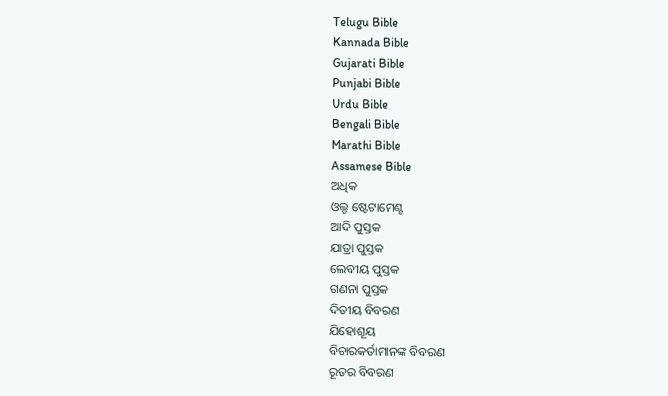Telugu Bible
Kannada Bible
Gujarati Bible
Punjabi Bible
Urdu Bible
Bengali Bible
Marathi Bible
Assamese Bible
ଅଧିକ
ଓଲ୍ଡ ଷ୍ଟେଟାମେଣ୍ଟ
ଆଦି ପୁସ୍ତକ
ଯାତ୍ରା ପୁସ୍ତକ
ଲେବୀୟ ପୁସ୍ତକ
ଗଣନା ପୁସ୍ତକ
ଦିତୀୟ ବିବରଣ
ଯିହୋଶୂୟ
ବିଚାରକର୍ତାମାନଙ୍କ ବିବରଣ
ରୂତର ବିବରଣ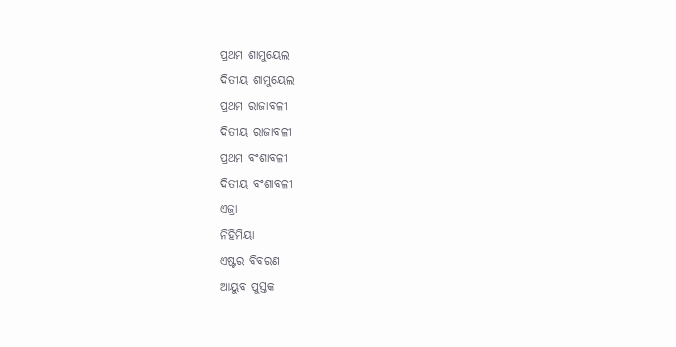ପ୍ରଥମ ଶାମୁୟେଲ
ଦିତୀୟ ଶାମୁୟେଲ
ପ୍ରଥମ ରାଜାବଳୀ
ଦିତୀୟ ରାଜାବଳୀ
ପ୍ରଥମ ବଂଶାବଳୀ
ଦିତୀୟ ବଂଶାବଳୀ
ଏଜ୍ରା
ନିହିମିୟା
ଏଷ୍ଟର ବିବରଣ
ଆୟୁବ ପୁସ୍ତକ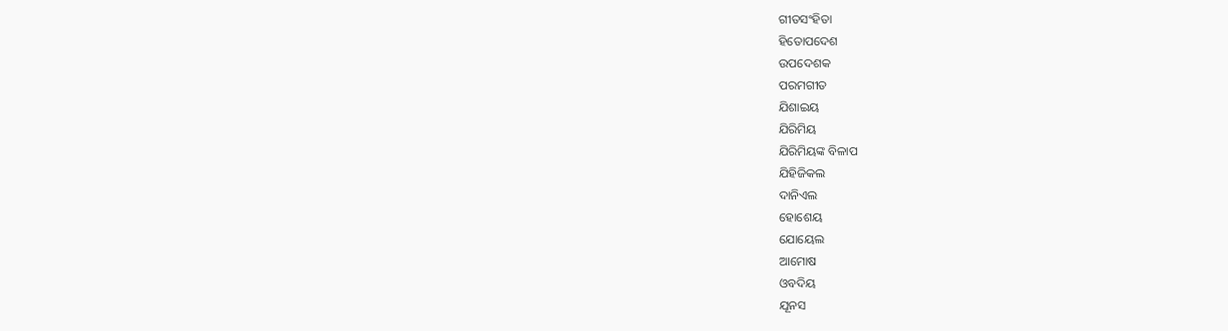ଗୀତସଂହିତା
ହିତୋପଦେଶ
ଉପଦେଶକ
ପରମଗୀତ
ଯିଶାଇୟ
ଯିରିମିୟ
ଯିରିମିୟଙ୍କ ବିଳାପ
ଯିହିଜିକଲ
ଦାନିଏଲ
ହୋଶେୟ
ଯୋୟେଲ
ଆମୋଷ
ଓବଦିୟ
ଯୂନସ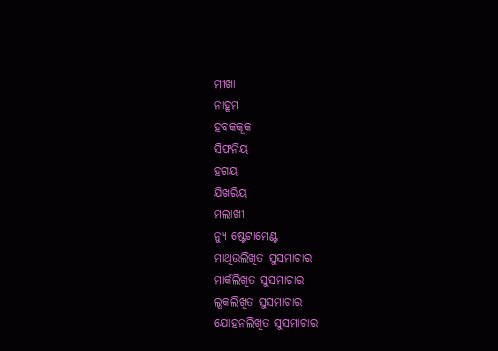ମୀଖା
ନାହୂମ
ହବକକୂକ
ସିଫନିୟ
ହଗୟ
ଯିଖରିୟ
ମଲାଖୀ
ନ୍ୟୁ ଷ୍ଟେଟାମେଣ୍ଟ
ମାଥିଉଲିଖିତ ସୁସମାଚାର
ମାର୍କଲିଖିତ ସୁସମାଚାର
ଲୂକଲିଖିତ ସୁସମାଚାର
ଯୋହନଲିଖିତ ସୁସମାଚାର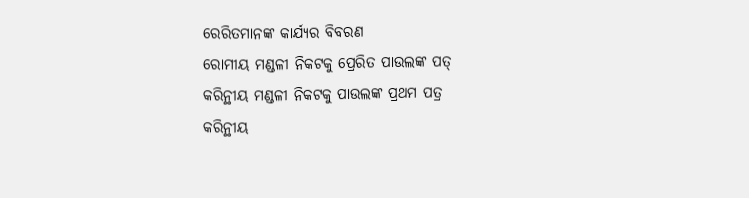ରେରିତମାନଙ୍କ କାର୍ଯ୍ୟର ବିବରଣ
ରୋମୀୟ ମଣ୍ଡଳୀ ନିକଟକୁ ପ୍ରେରିତ ପାଉଲଙ୍କ ପତ୍
କରିନ୍ଥୀୟ ମଣ୍ଡଳୀ ନିକଟକୁ ପାଉଲଙ୍କ ପ୍ରଥମ ପତ୍ର
କରିନ୍ଥୀୟ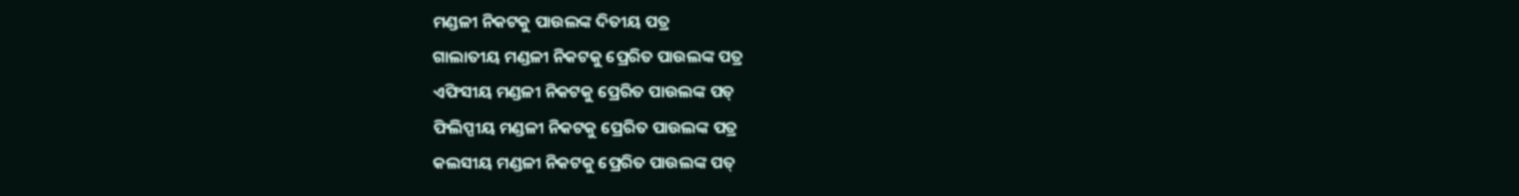ମଣ୍ଡଳୀ ନିକଟକୁ ପାଉଲଙ୍କ ଦିତୀୟ ପତ୍ର
ଗାଲାତୀୟ ମଣ୍ଡଳୀ ନିକଟକୁ ପ୍ରେରିତ ପାଉଲଙ୍କ ପତ୍ର
ଏଫିସୀୟ ମଣ୍ଡଳୀ ନିକଟକୁ ପ୍ରେରିତ ପାଉଲଙ୍କ ପତ୍
ଫିଲିପ୍ପୀୟ ମଣ୍ଡଳୀ ନିକଟକୁ ପ୍ରେରିତ ପାଉଲଙ୍କ ପତ୍ର
କଲସୀୟ ମଣ୍ଡଳୀ ନିକଟକୁ ପ୍ରେରିତ ପାଉଲଙ୍କ ପତ୍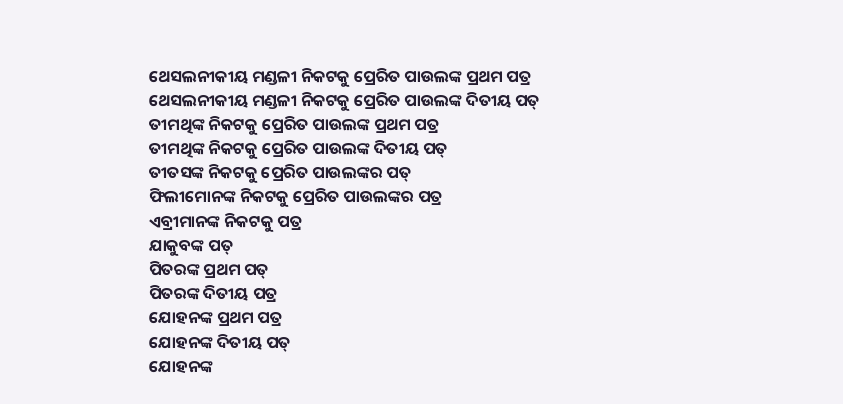ଥେସଲନୀକୀୟ ମଣ୍ଡଳୀ ନିକଟକୁ ପ୍ରେରିତ ପାଉଲଙ୍କ ପ୍ରଥମ ପତ୍ର
ଥେସଲନୀକୀୟ ମଣ୍ଡଳୀ ନିକଟକୁ ପ୍ରେରିତ ପାଉଲଙ୍କ ଦିତୀୟ ପତ୍
ତୀମଥିଙ୍କ ନିକଟକୁ ପ୍ରେରିତ ପାଉଲଙ୍କ ପ୍ରଥମ ପତ୍ର
ତୀମଥିଙ୍କ ନିକଟକୁ ପ୍ରେରିତ ପାଉଲଙ୍କ ଦିତୀୟ ପତ୍
ତୀତସଙ୍କ ନିକଟକୁ ପ୍ରେରିତ ପାଉଲଙ୍କର ପତ୍
ଫିଲୀମୋନଙ୍କ ନିକଟକୁ ପ୍ରେରିତ ପାଉଲଙ୍କର ପତ୍ର
ଏବ୍ରୀମାନଙ୍କ ନିକଟକୁ ପତ୍ର
ଯାକୁବଙ୍କ ପତ୍
ପିତରଙ୍କ ପ୍ରଥମ ପତ୍
ପିତରଙ୍କ ଦିତୀୟ ପତ୍ର
ଯୋହନଙ୍କ ପ୍ରଥମ ପତ୍ର
ଯୋହନଙ୍କ ଦିତୀୟ ପତ୍
ଯୋହନଙ୍କ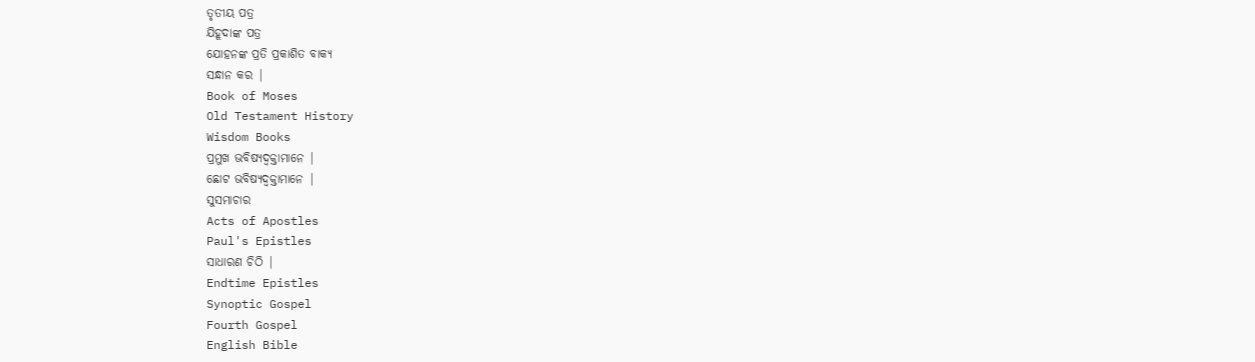ତୃତୀୟ ପତ୍ର
ଯିହୂଦାଙ୍କ ପତ୍ର
ଯୋହନଙ୍କ ପ୍ରତି ପ୍ରକାଶିତ ବାକ୍ୟ
ସନ୍ଧାନ କର |
Book of Moses
Old Testament History
Wisdom Books
ପ୍ରମୁଖ ଭବିଷ୍ୟଦ୍ବକ୍ତାମାନେ |
ଛୋଟ ଭବିଷ୍ୟଦ୍ବକ୍ତାମାନେ |
ସୁସମାଚାର
Acts of Apostles
Paul's Epistles
ସାଧାରଣ ଚିଠି |
Endtime Epistles
Synoptic Gospel
Fourth Gospel
English Bible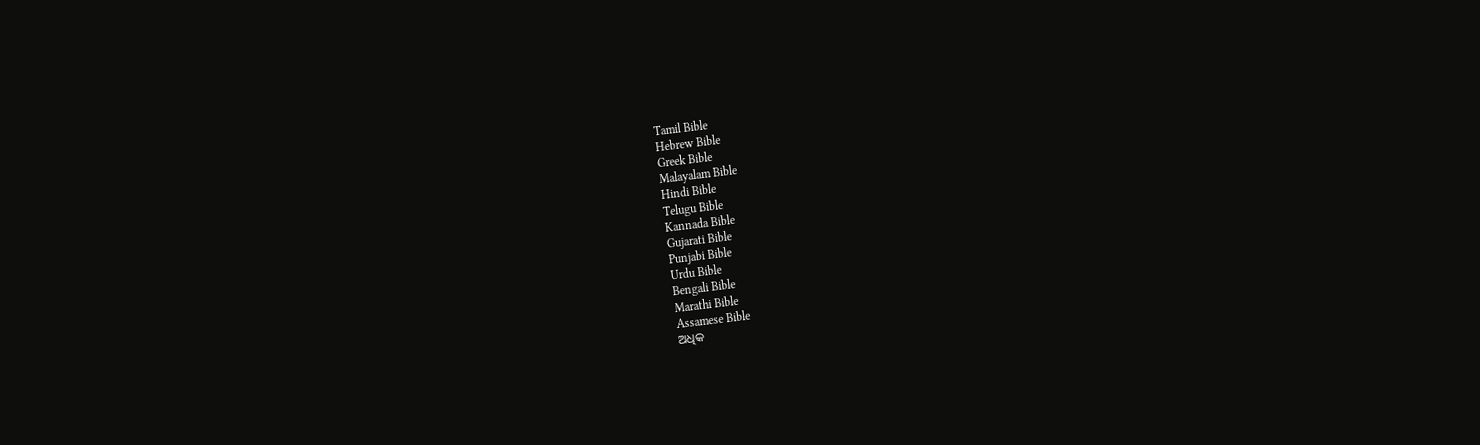Tamil Bible
Hebrew Bible
Greek Bible
Malayalam Bible
Hindi Bible
Telugu Bible
Kannada Bible
Gujarati Bible
Punjabi Bible
Urdu Bible
Bengali Bible
Marathi Bible
Assamese Bible
ଅଧିକ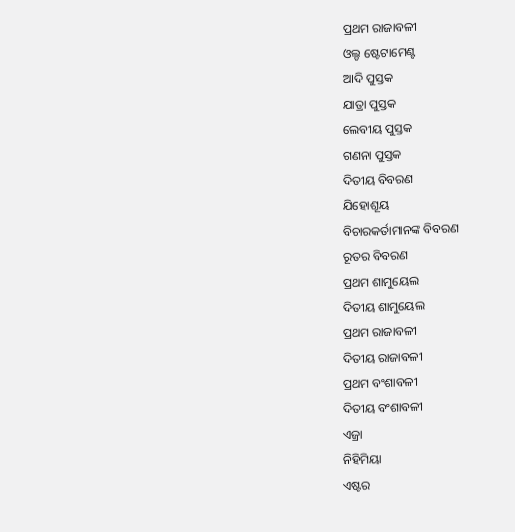ପ୍ରଥମ ରାଜାବଳୀ
ଓଲ୍ଡ ଷ୍ଟେଟାମେଣ୍ଟ
ଆଦି ପୁସ୍ତକ
ଯାତ୍ରା ପୁସ୍ତକ
ଲେବୀୟ ପୁସ୍ତକ
ଗଣନା ପୁସ୍ତକ
ଦିତୀୟ ବିବରଣ
ଯିହୋଶୂୟ
ବିଚାରକର୍ତାମାନଙ୍କ ବିବରଣ
ରୂତର ବିବରଣ
ପ୍ରଥମ ଶାମୁୟେଲ
ଦିତୀୟ ଶାମୁୟେଲ
ପ୍ରଥମ ରାଜାବଳୀ
ଦିତୀୟ ରାଜାବଳୀ
ପ୍ରଥମ ବଂଶାବଳୀ
ଦିତୀୟ ବଂଶାବଳୀ
ଏଜ୍ରା
ନିହିମିୟା
ଏଷ୍ଟର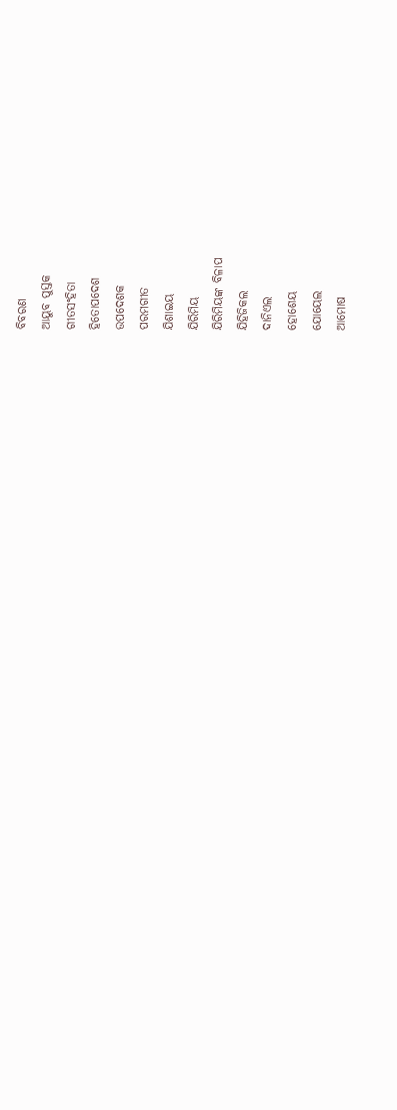ବିବରଣ
ଆୟୁବ ପୁସ୍ତକ
ଗୀତସଂହିତା
ହିତୋପଦେଶ
ଉପଦେଶକ
ପରମଗୀତ
ଯିଶାଇୟ
ଯିରିମିୟ
ଯିରିମିୟଙ୍କ ବିଳାପ
ଯିହିଜିକଲ
ଦାନିଏଲ
ହୋଶେୟ
ଯୋୟେଲ
ଆମୋଷ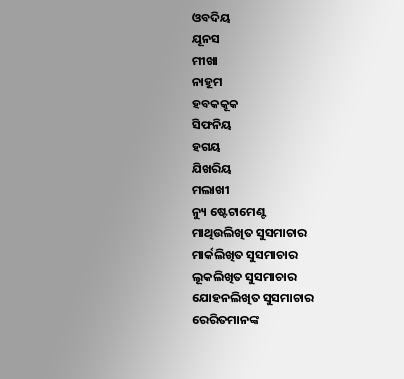ଓବଦିୟ
ଯୂନସ
ମୀଖା
ନାହୂମ
ହବକକୂକ
ସିଫନିୟ
ହଗୟ
ଯିଖରିୟ
ମଲାଖୀ
ନ୍ୟୁ ଷ୍ଟେଟାମେଣ୍ଟ
ମାଥିଉଲିଖିତ ସୁସମାଚାର
ମାର୍କଲିଖିତ ସୁସମାଚାର
ଲୂକଲିଖିତ ସୁସମାଚାର
ଯୋହନଲିଖିତ ସୁସମାଚାର
ରେରିତମାନଙ୍କ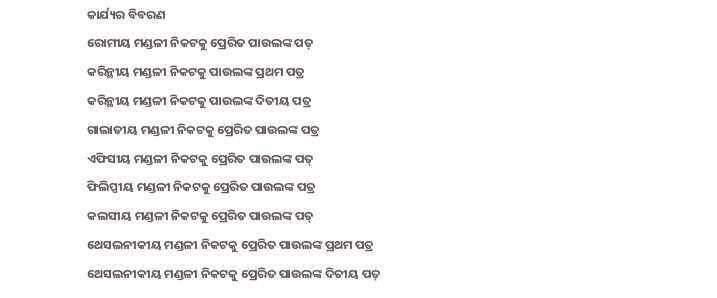କାର୍ଯ୍ୟର ବିବରଣ
ରୋମୀୟ ମଣ୍ଡଳୀ ନିକଟକୁ ପ୍ରେରିତ ପାଉଲଙ୍କ ପତ୍
କରିନ୍ଥୀୟ ମଣ୍ଡଳୀ ନିକଟକୁ ପାଉଲଙ୍କ ପ୍ରଥମ ପତ୍ର
କରିନ୍ଥୀୟ ମଣ୍ଡଳୀ ନିକଟକୁ ପାଉଲଙ୍କ ଦିତୀୟ ପତ୍ର
ଗାଲାତୀୟ ମଣ୍ଡଳୀ ନିକଟକୁ ପ୍ରେରିତ ପାଉଲଙ୍କ ପତ୍ର
ଏଫିସୀୟ ମଣ୍ଡଳୀ ନିକଟକୁ ପ୍ରେରିତ ପାଉଲଙ୍କ ପତ୍
ଫିଲିପ୍ପୀୟ ମଣ୍ଡଳୀ ନିକଟକୁ ପ୍ରେରିତ ପାଉଲଙ୍କ ପତ୍ର
କଲସୀୟ ମଣ୍ଡଳୀ ନିକଟକୁ ପ୍ରେରିତ ପାଉଲଙ୍କ ପତ୍
ଥେସଲନୀକୀୟ ମଣ୍ଡଳୀ ନିକଟକୁ ପ୍ରେରିତ ପାଉଲଙ୍କ ପ୍ରଥମ ପତ୍ର
ଥେସଲନୀକୀୟ ମଣ୍ଡଳୀ ନିକଟକୁ ପ୍ରେରିତ ପାଉଲଙ୍କ ଦିତୀୟ ପତ୍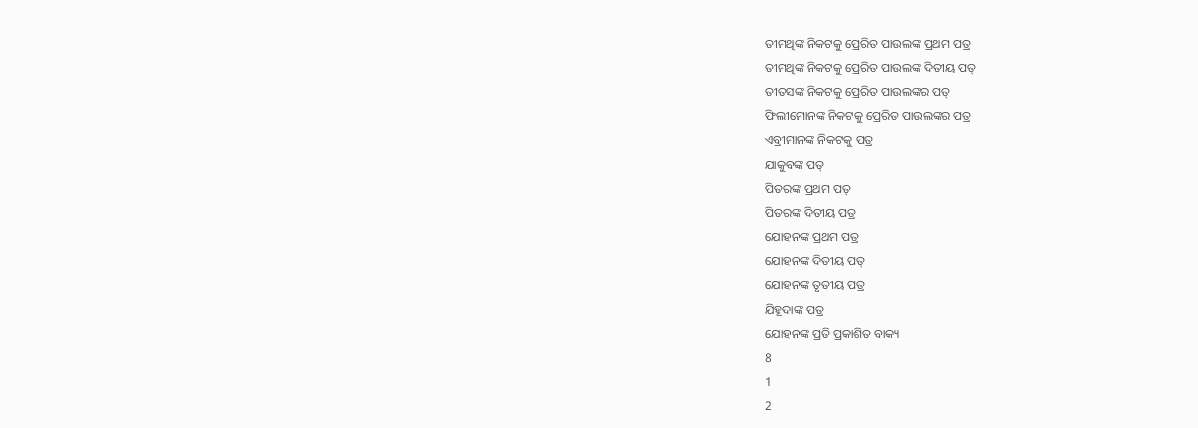ତୀମଥିଙ୍କ ନିକଟକୁ ପ୍ରେରିତ ପାଉଲଙ୍କ ପ୍ରଥମ ପତ୍ର
ତୀମଥିଙ୍କ ନିକଟକୁ ପ୍ରେରିତ ପାଉଲଙ୍କ ଦିତୀୟ ପତ୍
ତୀତସଙ୍କ ନିକଟକୁ ପ୍ରେରିତ ପାଉଲଙ୍କର ପତ୍
ଫିଲୀମୋନଙ୍କ ନିକଟକୁ ପ୍ରେରିତ ପାଉଲଙ୍କର ପତ୍ର
ଏବ୍ରୀମାନଙ୍କ ନିକଟକୁ ପତ୍ର
ଯାକୁବଙ୍କ ପତ୍
ପିତରଙ୍କ ପ୍ରଥମ ପତ୍
ପିତରଙ୍କ ଦିତୀୟ ପତ୍ର
ଯୋହନଙ୍କ ପ୍ରଥମ ପତ୍ର
ଯୋହନଙ୍କ ଦିତୀୟ ପତ୍
ଯୋହନଙ୍କ ତୃତୀୟ ପତ୍ର
ଯିହୂଦାଙ୍କ ପତ୍ର
ଯୋହନଙ୍କ ପ୍ରତି ପ୍ରକାଶିତ ବାକ୍ୟ
8
1
2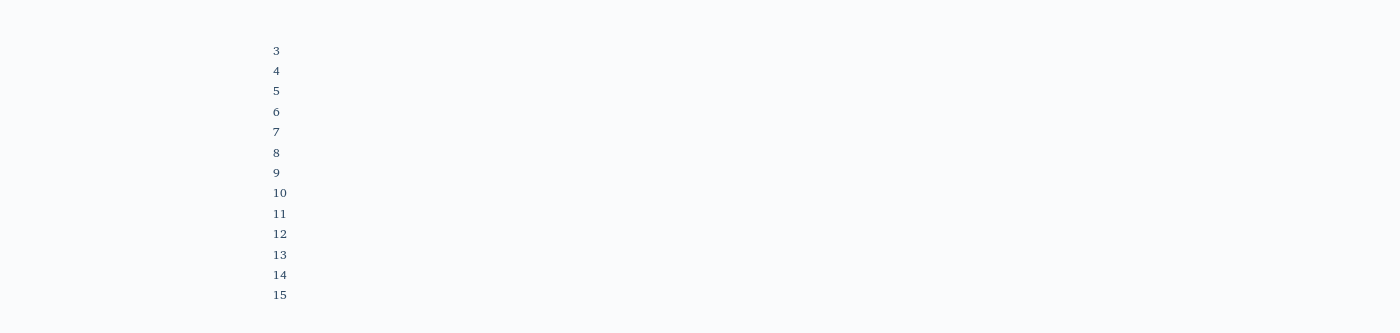3
4
5
6
7
8
9
10
11
12
13
14
15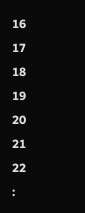16
17
18
19
20
21
22
: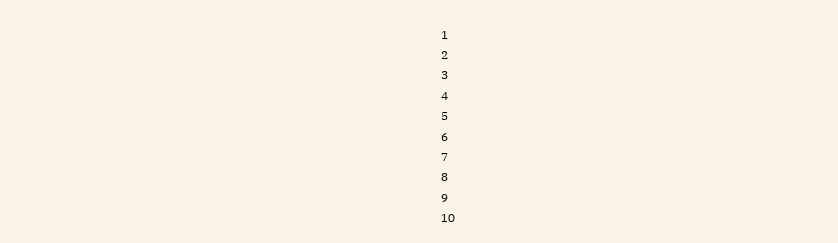1
2
3
4
5
6
7
8
9
10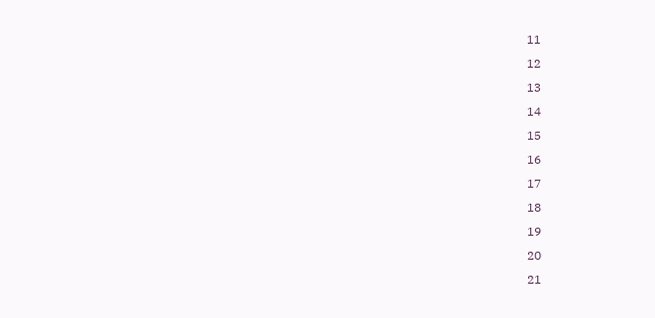11
12
13
14
15
16
17
18
19
20
21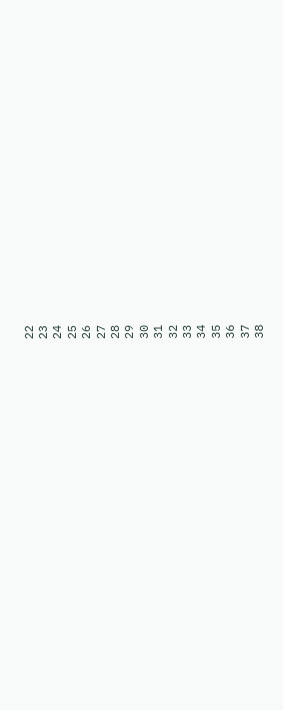22
23
24
25
26
27
28
29
30
31
32
33
34
35
36
37
38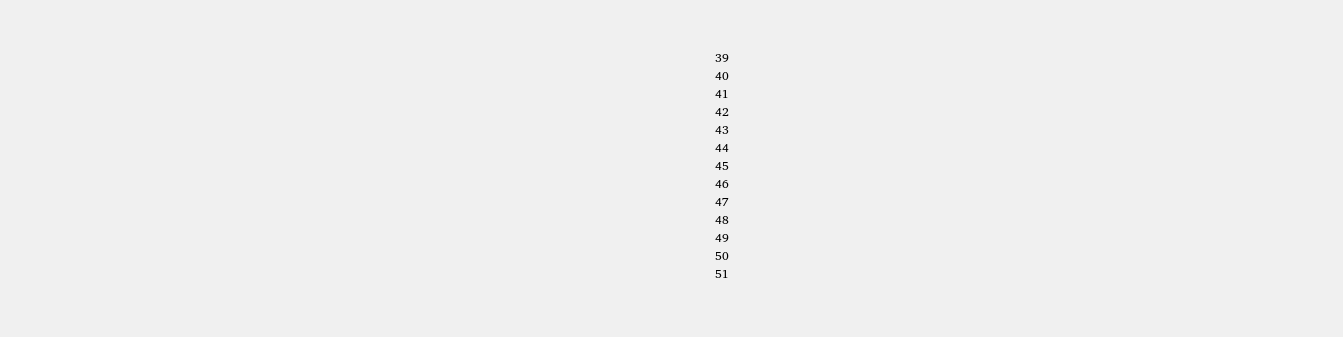39
40
41
42
43
44
45
46
47
48
49
50
51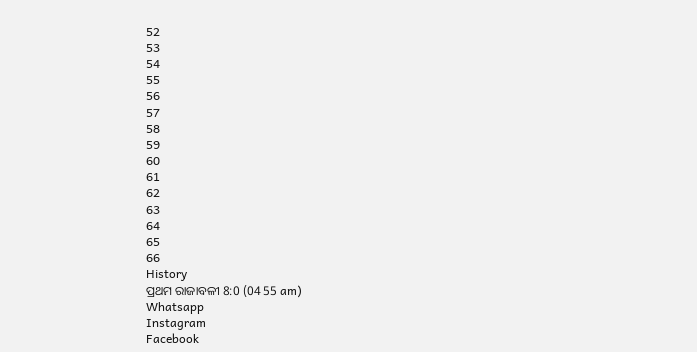52
53
54
55
56
57
58
59
60
61
62
63
64
65
66
History
ପ୍ରଥମ ରାଜାବଳୀ 8:0 (04 55 am)
Whatsapp
Instagram
Facebook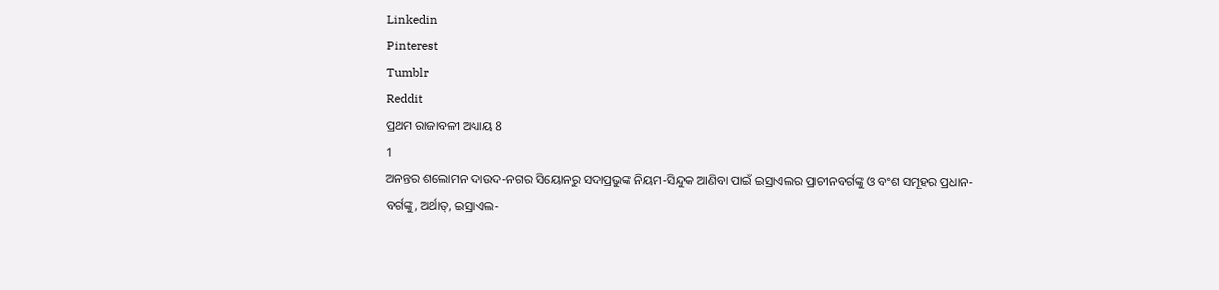Linkedin
Pinterest
Tumblr
Reddit
ପ୍ରଥମ ରାଜାବଳୀ ଅଧ୍ୟାୟ 8
1
ଅନନ୍ତର ଶଲୋମନ ଦାଉଦ-ନଗର ସିୟୋନରୁ ସଦାପ୍ରଭୁଙ୍କ ନିୟମ-ସିନ୍ଦୁକ ଆଣିବା ପାଇଁ ଇସ୍ରାଏଲର ପ୍ରାଚୀନବର୍ଗଙ୍କୁ ଓ ବଂଶ ସମୂହର ପ୍ରଧାନ-ବର୍ଗଙ୍କୁ, ଅର୍ଥାତ୍, ଇସ୍ରାଏଲ-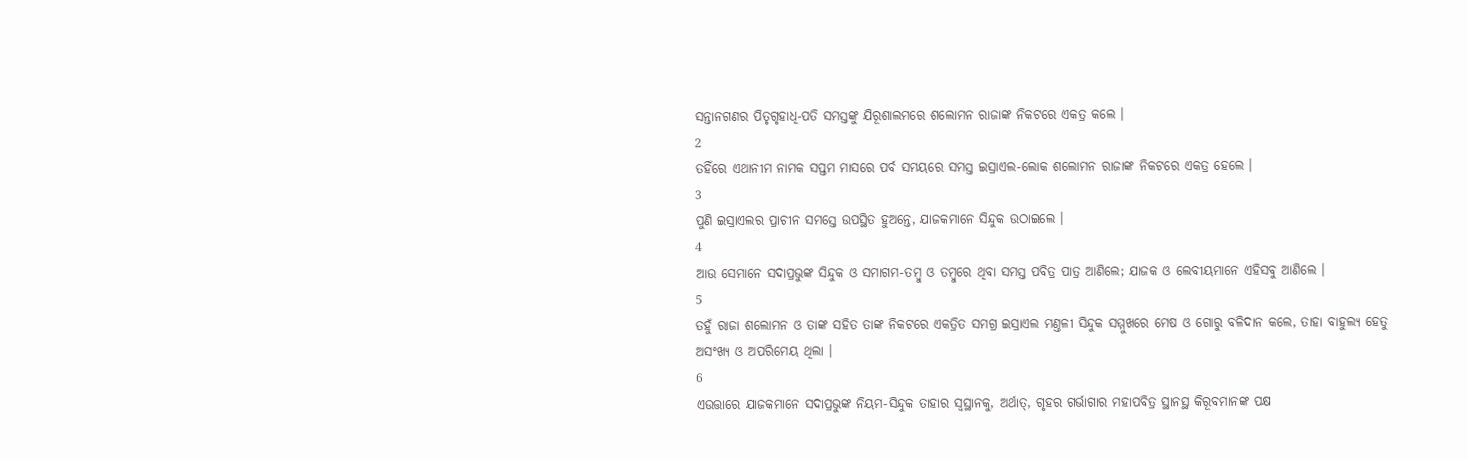ସନ୍ତାନଗଣର ପିତୃଗୃହାଧି-ପତି ସମସ୍ତଙ୍କୁ ଯିରୂଶାଲମରେ ଶଲୋମନ ରାଜାଙ୍କ ନିକଟରେ ଏକତ୍ର କଲେ ।
2
ତହିଁରେ ଏଥାନୀମ ନାମକ ସପ୍ତମ ମାସରେ ପର୍ବ ସମୟରେ ସମସ୍ତ ଇସ୍ରାଏଲ-ଲୋକ ଶଲୋମନ ରାଜାଙ୍କ ନିକଟରେ ଏକତ୍ର ହେଲେ ।
3
ପୁଣି ଇସ୍ରାଏଲର ପ୍ରାଚୀନ ସମସ୍ତେ ଉପସ୍ଥିତ ହୁଅନ୍ତେ, ଯାଜକମାନେ ସିନ୍ଦୁକ ଉଠାଇଲେ ।
4
ଆଉ ସେମାନେ ସଦାପ୍ରଭୁଙ୍କ ସିନ୍ଦୁକ ଓ ସମାଗମ-ତମ୍ଵୁ ଓ ତମ୍ଵୁରେ ଥିବା ସମସ୍ତ ପବିତ୍ର ପାତ୍ର ଆଣିଲେ; ଯାଜକ ଓ ଲେବୀୟମାନେ ଏହିସବୁ ଆଣିଲେ ।
5
ତହୁଁ ରାଜା ଶଲୋମନ ଓ ତାଙ୍କ ସହିତ ତାଙ୍କ ନିକଟରେ ଏକତ୍ରିତ ସମଗ୍ର ଇସ୍ରାଏଲ ମଣ୍ତଳୀ ସିନ୍ଦୁକ ସମ୍ମୁଖରେ ମେଷ ଓ ଗୋରୁ ବଳିଦାନ କଲେ, ତାହା ବାହୁଲ୍ୟ ହେତୁ ଅସଂଖ୍ୟ ଓ ଅପରିମେୟ ଥିଲା ।
6
ଏଉତ୍ତାରେ ଯାଜକମାନେ ସଦାପ୍ରଭୁଙ୍କ ନିୟମ-ସିନ୍ଦୁକ ତାହାର ସ୍ଵସ୍ଥାନକୁ, ଅର୍ଥାତ୍, ଗୃହର ଗର୍ଭାଗାର ମହାପବିତ୍ର ସ୍ଥାନସ୍ଥ କିରୂବମାନଙ୍କ ପକ୍ଷ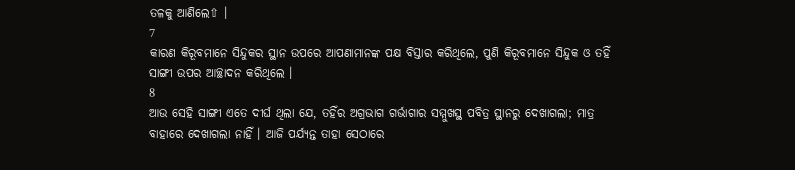ତଳକୁ ଆଣିଲେ⇧ ।
7
କାରଣ କିରୂବମାନେ ସିନ୍ଦୁକର ସ୍ଥାନ ଉପରେ ଆପଣାମାନଙ୍କ ପକ୍ଷ ବିସ୍ତାର କରିଥିଲେ, ପୁଣି କିରୂବମାନେ ସିନ୍ଦୁକ ଓ ତହିଁ ସାଙ୍ଗୀ ଉପର ଆଚ୍ଛାଦନ କରିଥିଲେ ।
8
ଆଉ ସେହି ସାଙ୍ଗୀ ଏତେ ଦୀର୍ଘ ଥିଲା ଯେ, ତହିଁର ଅଗ୍ରଭାଗ ଗର୍ଭାଗାର ସମ୍ମୁଖସ୍ଥ ପବିତ୍ର ସ୍ଥାନରୁ ଦେଖାଗଲା; ମାତ୍ର ବାହାରେ ଦେଖାଗଲା ନାହିଁ । ଆଜି ପର୍ଯ୍ୟନ୍ତ ତାହା ସେଠାରେ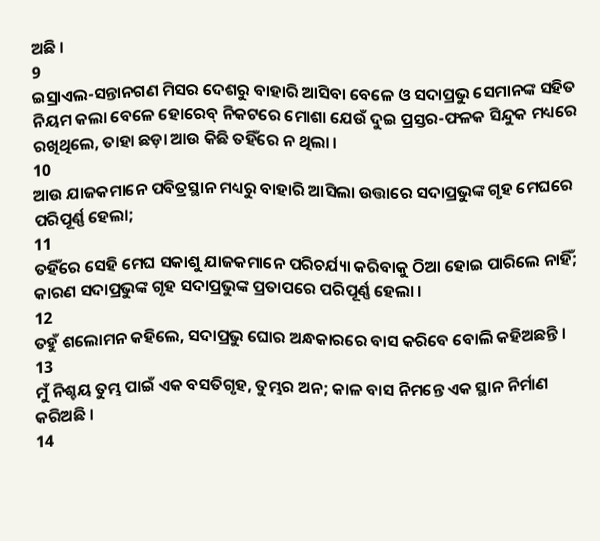ଅଛି ।
9
ଇସ୍ରାଏଲ-ସନ୍ତାନଗଣ ମିସର ଦେଶରୁ ବାହାରି ଆସିବା ବେଳେ ଓ ସଦାପ୍ରଭୁ ସେମାନଙ୍କ ସହିତ ନିୟମ କଲା ବେଳେ ହୋରେବ୍ ନିକଟରେ ମୋଶା ଯେଉଁ ଦୁଇ ପ୍ରସ୍ତର-ଫଳକ ସିନ୍ଦୁକ ମଧ୍ୟରେ ରଖିଥିଲେ, ତାହା ଛଡ଼ା ଆଉ କିଛି ତହିଁରେ ନ ଥିଲା ।
10
ଆଉ ଯାଜକମାନେ ପବିତ୍ରସ୍ଥାନ ମଧ୍ୟରୁ ବାହାରି ଆସିଲା ଉତ୍ତାରେ ସଦାପ୍ରଭୁଙ୍କ ଗୃହ ମେଘରେ ପରିପୂର୍ଣ୍ଣ ହେଲା;
11
ତହିଁରେ ସେହି ମେଘ ସକାଶୁ ଯାଜକମାନେ ପରିଚର୍ଯ୍ୟା କରିବାକୁ ଠିଆ ହୋଇ ପାରିଲେ ନାହିଁ; କାରଣ ସଦାପ୍ରଭୁଙ୍କ ଗୃହ ସଦାପ୍ରଭୁଙ୍କ ପ୍ରତାପରେ ପରିପୂର୍ଣ୍ଣ ହେଲା ।
12
ତହୁଁ ଶଲୋମନ କହିଲେ, ସଦାପ୍ରଭୁ ଘୋର ଅନ୍ଧକାରରେ ବାସ କରିବେ ବୋଲି କହିଅଛନ୍ତି ।
13
ମୁଁ ନିଶ୍ଚୟ ତୁମ୍ଭ ପାଇଁ ଏକ ବସତିଗୃହ, ତୁମ୍ଭର ଅନ; କାଳ ବାସ ନିମନ୍ତେ ଏକ ସ୍ଥାନ ନିର୍ମାଣ କରିଅଛି ।
14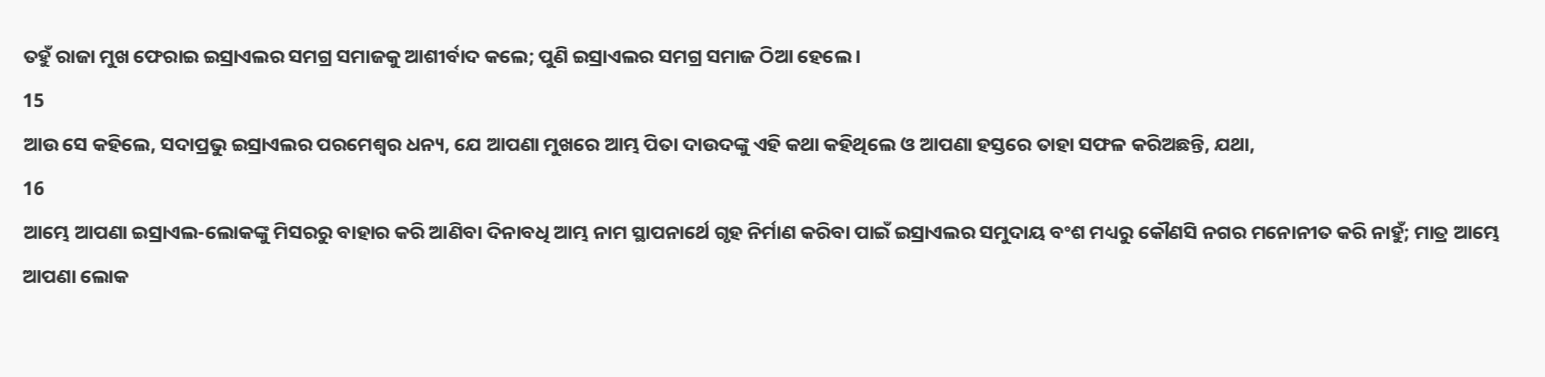ତହୁଁ ରାଜା ମୁଖ ଫେରାଇ ଇସ୍ରାଏଲର ସମଗ୍ର ସମାଜକୁ ଆଶୀର୍ବାଦ କଲେ; ପୁଣି ଇସ୍ରାଏଲର ସମଗ୍ର ସମାଜ ଠିଆ ହେଲେ ।
15
ଆଉ ସେ କହିଲେ, ସଦାପ୍ରଭୁ ଇସ୍ରାଏଲର ପରମେଶ୍ଵର ଧନ୍ୟ, ଯେ ଆପଣା ମୁଖରେ ଆମ୍ଭ ପିତା ଦାଉଦଙ୍କୁ ଏହି କଥା କହିଥିଲେ ଓ ଆପଣା ହସ୍ତରେ ତାହା ସଫଳ କରିଅଛନ୍ତି, ଯଥା,
16
ଆମ୍ଭେ ଆପଣା ଇସ୍ରାଏଲ-ଲୋକଙ୍କୁ ମିସରରୁ ବାହାର କରି ଆଣିବା ଦିନାବଧି ଆମ୍ଭ ନାମ ସ୍ଥାପନାର୍ଥେ ଗୃହ ନିର୍ମାଣ କରିବା ପାଇଁ ଇସ୍ରାଏଲର ସମୁଦାୟ ବଂଶ ମଧ୍ୟରୁ କୌଣସି ନଗର ମନୋନୀତ କରି ନାହୁଁ; ମାତ୍ର ଆମ୍ଭେ ଆପଣା ଲୋକ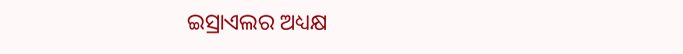ଇସ୍ରାଏଲର ଅଧ୍ୟକ୍ଷ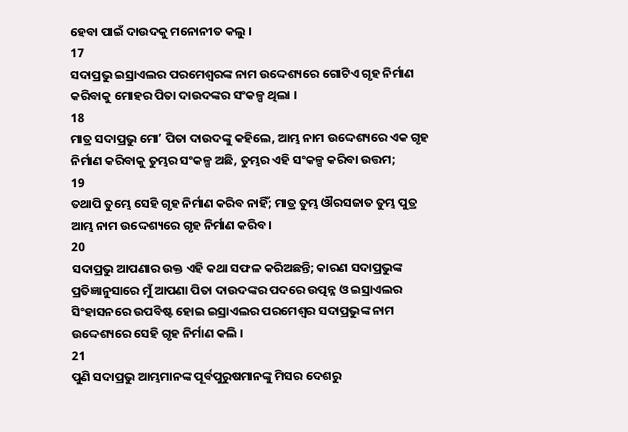ହେବା ପାଇଁ ଦାଉଦକୁ ମନୋନୀତ କଲୁ ।
17
ସଦାପ୍ରଭୁ ଇସ୍ରାଏଲର ପରମେଶ୍ଵରଙ୍କ ନାମ ଉଦ୍ଦେଶ୍ୟରେ ଗୋଟିଏ ଗୃହ ନିର୍ମାଣ କରିବାକୁ ମୋହର ପିତା ଦାଉଦଙ୍କର ସଂକଳ୍ପ ଥିଲା ।
18
ମାତ୍ର ସଦାପ୍ରଭୁ ମୋʼ ପିତା ଦାଉଦଙ୍କୁ କହିଲେ, ଆମ୍ଭ ନାମ ଉଦ୍ଦେଶ୍ୟରେ ଏକ ଗୃହ ନିର୍ମାଣ କରିବାକୁ ତୁମ୍ଭର ସଂକଳ୍ପ ଅଛି, ତୁମ୍ଭର ଏହି ସଂକଳ୍ପ କରିବା ଉତ୍ତମ;
19
ତଥାପି ତୁମ୍ଭେ ସେହି ଗୃହ ନିର୍ମାଣ କରିବ ନାହିଁ; ମାତ୍ର ତୁମ୍ଭ ଔରସଜାତ ତୁମ୍ଭ ପୁତ୍ର ଆମ୍ଭ ନାମ ଉଦ୍ଦେଶ୍ୟରେ ଗୃହ ନିର୍ମାଣ କରିବ ।
20
ସଦାପ୍ରଭୁ ଆପଣାର ଉକ୍ତ ଏହି କଥା ସଫଳ କରିଅଛନ୍ତି; କାରଣ ସଦାପ୍ରଭୁଙ୍କ ପ୍ରତିଜ୍ଞାନୁସାରେ ମୁଁ ଆପଣା ପିତା ଦାଉଦଙ୍କର ପଦରେ ଉତ୍ପନ୍ନ ଓ ଇସ୍ରାଏଲର ସିଂହାସନରେ ଉପବିଷ୍ଟ ହୋଇ ଇସ୍ରାଏଲର ପରମେଶ୍ଵର ସଦାପ୍ରଭୁଙ୍କ ନାମ ଉଦ୍ଦେଶ୍ୟରେ ସେହି ଗୃହ ନିର୍ମାଣ କଲି ।
21
ପୁଣି ସଦାପ୍ରଭୁ ଆମ୍ଭମାନଙ୍କ ପୂର୍ବପୁରୁଷମାନଙ୍କୁ ମିସର ଦେଶରୁ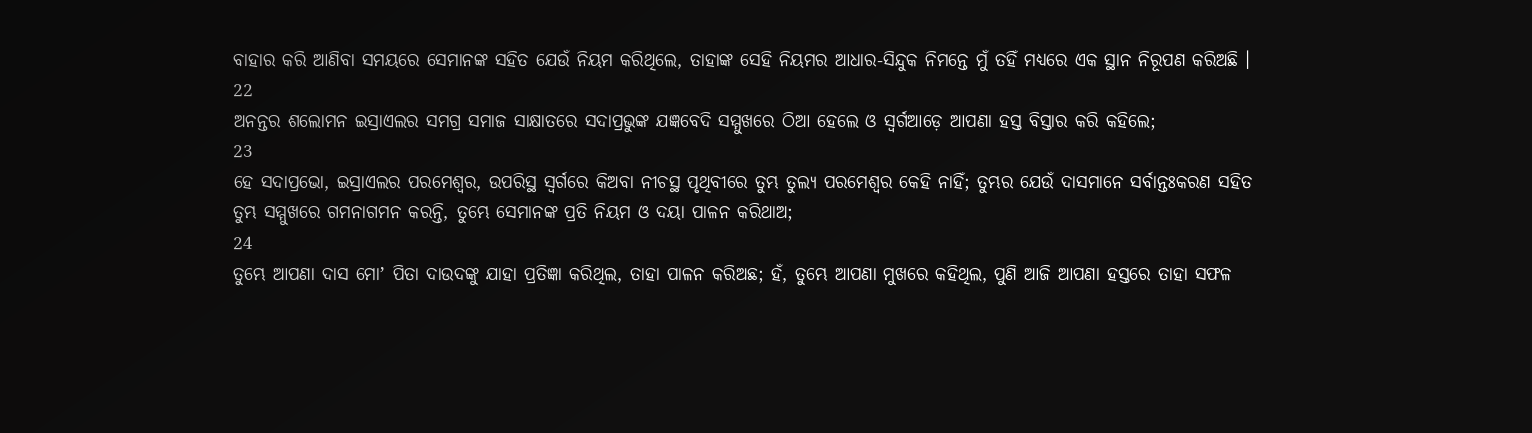ବାହାର କରି ଆଣିବା ସମୟରେ ସେମାନଙ୍କ ସହିତ ଯେଉଁ ନିୟମ କରିଥିଲେ, ତାହାଙ୍କ ସେହି ନିୟମର ଆଧାର-ସିନ୍ଦୁକ ନିମନ୍ତେ ମୁଁ ତହିଁ ମଧ୍ୟରେ ଏକ ସ୍ଥାନ ନିରୂପଣ କରିଅଛି ।
22
ଅନନ୍ତର ଶଲୋମନ ଇସ୍ରାଏଲର ସମଗ୍ର ସମାଜ ସାକ୍ଷାତରେ ସଦାପ୍ରଭୁଙ୍କ ଯଜ୍ଞବେଦି ସମ୍ମୁଖରେ ଠିଆ ହେଲେ ଓ ସ୍ଵର୍ଗଆଡ଼େ ଆପଣା ହସ୍ତ ବିସ୍ତାର କରି କହିଲେ;
23
ହେ ସଦାପ୍ରଭୋ, ଇସ୍ରାଏଲର ପରମେଶ୍ଵର, ଉପରିସ୍ଥ ସ୍ଵର୍ଗରେ କିଅବା ନୀଚସ୍ଥ ପୃଥିବୀରେ ତୁମ୍ଭ ତୁଲ୍ୟ ପରମେଶ୍ଵର କେହି ନାହିଁ; ତୁମ୍ଭର ଯେଉଁ ଦାସମାନେ ସର୍ବାନ୍ତଃକରଣ ସହିତ ତୁମ୍ଭ ସମ୍ମୁଖରେ ଗମନାଗମନ କରନ୍ତି, ତୁମ୍ଭେ ସେମାନଙ୍କ ପ୍ରତି ନିୟମ ଓ ଦୟା ପାଳନ କରିଥାଅ;
24
ତୁମ୍ଭେ ଆପଣା ଦାସ ମୋʼ ପିତା ଦାଉଦଙ୍କୁ ଯାହା ପ୍ରତିଜ୍ଞା କରିଥିଲ, ତାହା ପାଳନ କରିଅଛ; ହଁ, ତୁମ୍ଭେ ଆପଣା ମୁଖରେ କହିଥିଲ, ପୁଣି ଆଜି ଆପଣା ହସ୍ତରେ ତାହା ସଫଳ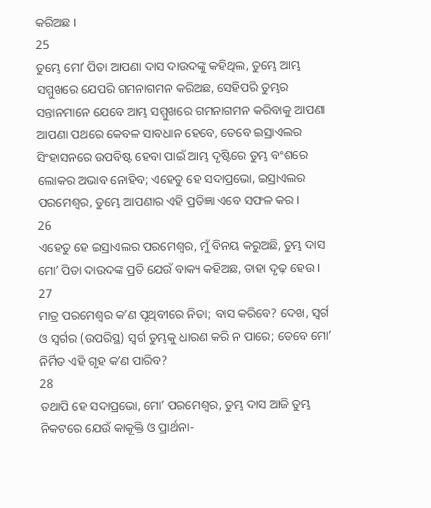କରିଅଛ ।
25
ତୁମ୍ଭେ ମୋʼ ପିତା ଆପଣା ଦାସ ଦାଉଦଙ୍କୁ କହିଥିଲ, ତୁମ୍ଭେ ଆମ୍ଭ ସମ୍ମୁଖରେ ଯେପରି ଗମନାଗମନ କରିଅଛ, ସେହିପରି ତୁମ୍ଭର ସନ୍ତାନମାନେ ଯେବେ ଆମ୍ଭ ସମ୍ମୁଖରେ ଗମନାଗମନ କରିବାକୁ ଆପଣା ଆପଣା ପଥରେ କେବଳ ସାବଧାନ ହେବେ, ତେବେ ଇସ୍ରାଏଲର ସିଂହାସନରେ ଉପବିଷ୍ଟ ହେବା ପାଇଁ ଆମ୍ଭ ଦୃଷ୍ଟିରେ ତୁମ୍ଭ ବଂଶରେ ଲୋକର ଅଭାବ ନୋହିବ; ଏହେତୁ ହେ ସଦାପ୍ରଭୋ, ଇସ୍ରାଏଲର ପରମେଶ୍ଵର, ତୁମ୍ଭେ ଆପଣାର ଏହି ପ୍ରତିଜ୍ଞା ଏବେ ସଫଳ କର ।
26
ଏହେତୁ ହେ ଇସ୍ରାଏଲର ପରମେଶ୍ଵର, ମୁଁ ବିନୟ କରୁଅଛି, ତୁମ୍ଭ ଦାସ ମୋʼ ପିତା ଦାଉଦଙ୍କ ପ୍ରତି ଯେଉଁ ବାକ୍ୟ କହିଅଛ, ତାହା ଦୃଢ଼ ହେଉ ।
27
ମାତ୍ର ପରମେଶ୍ଵର କʼଣ ପୃଥିବୀରେ ନିତା; ବାସ କରିବେ? ଦେଖ, ସ୍ଵର୍ଗ ଓ ସ୍ଵର୍ଗର (ଉପରିସ୍ଥ) ସ୍ଵର୍ଗ ତୁମ୍ଭକୁ ଧାରଣ କରି ନ ପାରେ; ତେବେ ମୋʼ ନିର୍ମିତ ଏହି ଗୃହ କʼଣ ପାରିବ?
28
ତଥାପି ହେ ସଦାପ୍ରଭୋ, ମୋʼ ପରମେଶ୍ଵର, ତୁମ୍ଭ ଦାସ ଆଜି ତୁମ୍ଭ ନିକଟରେ ଯେଉଁ କାକୂକ୍ତି ଓ ପ୍ରାର୍ଥନା-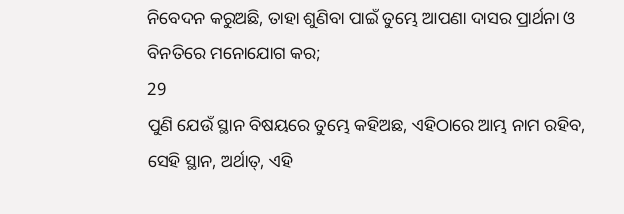ନିବେଦନ କରୁଅଛି, ତାହା ଶୁଣିବା ପାଇଁ ତୁମ୍ଭେ ଆପଣା ଦାସର ପ୍ରାର୍ଥନା ଓ ବିନତିରେ ମନୋଯୋଗ କର;
29
ପୁଣି ଯେଉଁ ସ୍ଥାନ ବିଷୟରେ ତୁମ୍ଭେ କହିଅଛ, ଏହିଠାରେ ଆମ୍ଭ ନାମ ରହିବ, ସେହି ସ୍ଥାନ, ଅର୍ଥାତ୍, ଏହି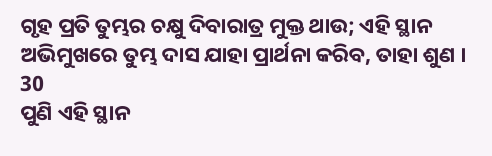ଗୃହ ପ୍ରତି ତୁମ୍ଭର ଚକ୍ଷୁ ଦିବାରାତ୍ର ମୁକ୍ତ ଥାଉ; ଏହି ସ୍ଥାନ ଅଭିମୁଖରେ ତୁମ୍ଭ ଦାସ ଯାହା ପ୍ରାର୍ଥନା କରିବ, ତାହା ଶୁଣ ।
30
ପୁଣି ଏହି ସ୍ଥାନ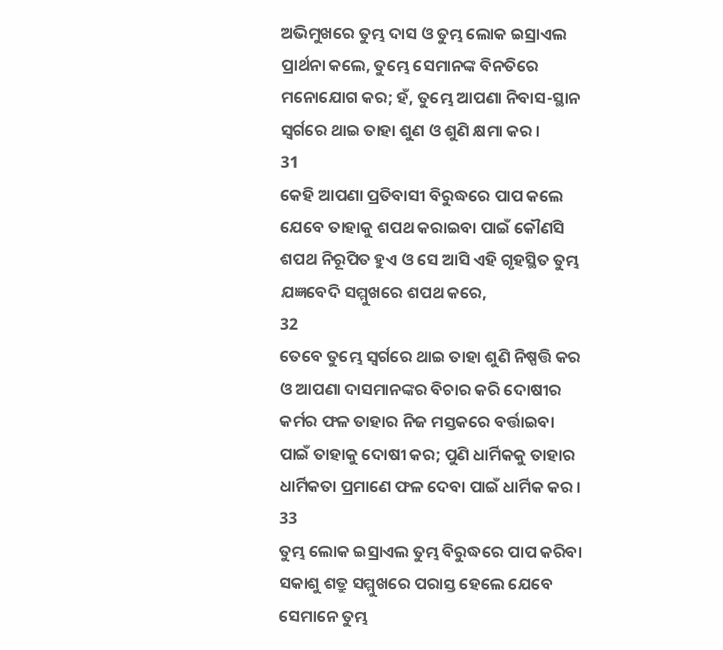ଅଭିମୁଖରେ ତୁମ୍ଭ ଦାସ ଓ ତୁମ୍ଭ ଲୋକ ଇସ୍ରାଏଲ ପ୍ରାର୍ଥନା କଲେ, ତୁମ୍ଭେ ସେମାନଙ୍କ ବିନତିରେ ମନୋଯୋଗ କର; ହଁ, ତୁମ୍ଭେ ଆପଣା ନିବାସ-ସ୍ଥାନ ସ୍ଵର୍ଗରେ ଥାଇ ତାହା ଶୁଣ ଓ ଶୁଣି କ୍ଷମା କର ।
31
କେହି ଆପଣା ପ୍ରତିବାସୀ ବିରୁଦ୍ଧରେ ପାପ କଲେ ଯେବେ ତାହାକୁ ଶପଥ କରାଇବା ପାଇଁ କୌଣସି ଶପଥ ନିରୂପିତ ହୁଏ ଓ ସେ ଆସି ଏହି ଗୃହସ୍ଥିତ ତୁମ୍ଭ ଯଜ୍ଞବେଦି ସମ୍ମୁଖରେ ଶପଥ କରେ,
32
ତେବେ ତୁମ୍ଭେ ସ୍ଵର୍ଗରେ ଥାଇ ତାହା ଶୁଣି ନିଷ୍ପତ୍ତି କର ଓ ଆପଣା ଦାସମାନଙ୍କର ବିଚାର କରି ଦୋଷୀର କର୍ମର ଫଳ ତାହାର ନିଜ ମସ୍ତକରେ ବର୍ତ୍ତାଇବା ପାଇଁ ତାହାକୁ ଦୋଷୀ କର; ପୁଣି ଧାର୍ମିକକୁ ତାହାର ଧାର୍ମିକତା ପ୍ରମାଣେ ଫଳ ଦେବା ପାଇଁ ଧାର୍ମିକ କର ।
33
ତୁମ୍ଭ ଲୋକ ଇସ୍ରାଏଲ ତୁମ୍ଭ ବିରୁଦ୍ଧରେ ପାପ କରିବା ସକାଶୁ ଶତ୍ରୁ ସମ୍ମୁଖରେ ପରାସ୍ତ ହେଲେ ଯେବେ ସେମାନେ ତୁମ୍ଭ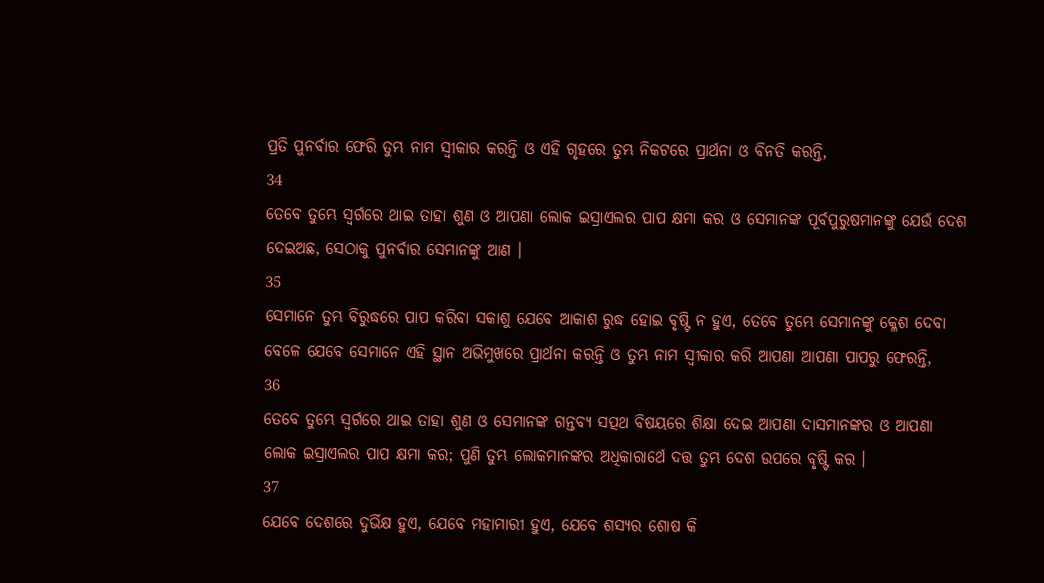ପ୍ରତି ପୁନର୍ବାର ଫେରି ତୁମ୍ଭ ନାମ ସ୍ଵୀକାର କରନ୍ତି ଓ ଏହି ଗୃହରେ ତୁମ୍ଭ ନିକଟରେ ପ୍ରାର୍ଥନା ଓ ବିନତି କରନ୍ତି,
34
ତେବେ ତୁମ୍ଭେ ସ୍ଵର୍ଗରେ ଥାଇ ତାହା ଶୁଣ ଓ ଆପଣା ଲୋକ ଇସ୍ରାଏଲର ପାପ କ୍ଷମା କର ଓ ସେମାନଙ୍କ ପୂର୍ବପୁରୁଷମାନଙ୍କୁ ଯେଉଁ ଦେଶ ଦେଇଅଛ, ସେଠାକୁ ପୁନର୍ବାର ସେମାନଙ୍କୁ ଆଣ ।
35
ସେମାନେ ତୁମ୍ଭ ବିରୁଦ୍ଧରେ ପାପ କରିବା ସକାଶୁ ଯେବେ ଆକାଶ ରୁଦ୍ଧ ହୋଇ ବୃଷ୍ଟି ନ ହୁଏ, ତେବେ ତୁମ୍ଭେ ସେମାନଙ୍କୁ କ୍ଳେଶ ଦେବା ବେଳେ ଯେବେ ସେମାନେ ଏହି ସ୍ଥାନ ଅଭିମୁଖରେ ପ୍ରାର୍ଥନା କରନ୍ତି ଓ ତୁମ୍ଭ ନାମ ସ୍ଵୀକାର କରି ଆପଣା ଆପଣା ପାପରୁ ଫେରନ୍ତି,
36
ତେବେ ତୁମ୍ଭେ ସ୍ଵର୍ଗରେ ଥାଇ ତାହା ଶୁଣ ଓ ସେମାନଙ୍କ ଗନ୍ତବ୍ୟ ସତ୍ପଥ ବିଷୟରେ ଶିକ୍ଷା ଦେଇ ଆପଣା ଦାସମାନଙ୍କର ଓ ଆପଣା ଲୋକ ଇସ୍ରାଏଲର ପାପ କ୍ଷମା କର; ପୁଣି ତୁମ୍ଭ ଲୋକମାନଙ୍କର ଅଧିକାରାର୍ଥେ ଦତ୍ତ ତୁମ୍ଭ ଦେଶ ଉପରେ ବୃଷ୍ଟି କର ।
37
ଯେବେ ଦେଶରେ ଦୁର୍ଭିକ୍ଷ ହୁଏ, ଯେବେ ମହାମାରୀ ହୁଏ, ଯେବେ ଶସ୍ୟର ଶୋଷ କି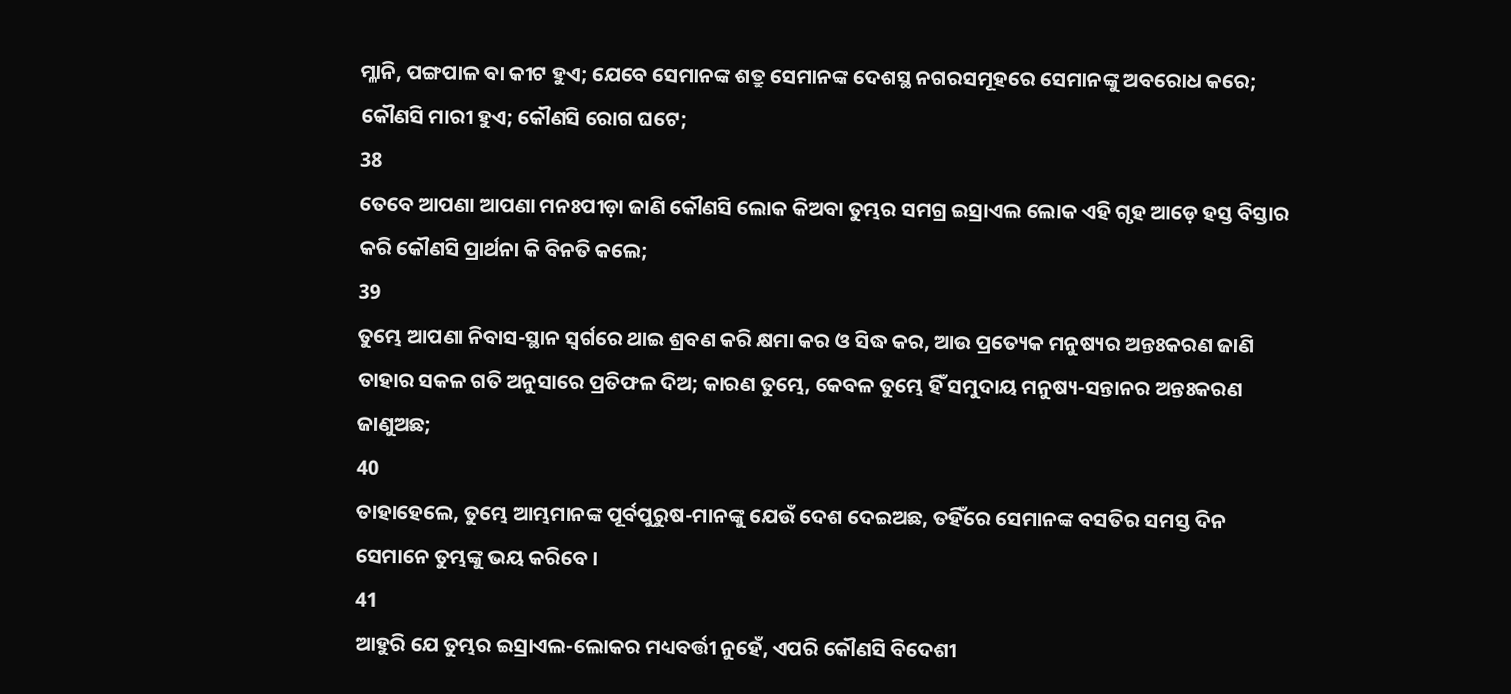ମ୍ଳାନି, ପଙ୍ଗପାଳ ବା କୀଟ ହୁଏ; ଯେବେ ସେମାନଙ୍କ ଶତ୍ରୁ ସେମାନଙ୍କ ଦେଶସ୍ଥ ନଗରସମୂହରେ ସେମାନଙ୍କୁ ଅବରୋଧ କରେ; କୌଣସି ମାରୀ ହୁଏ; କୌଣସି ରୋଗ ଘଟେ;
38
ତେବେ ଆପଣା ଆପଣା ମନଃପୀଡ଼ା ଜାଣି କୌଣସି ଲୋକ କିଅବା ତୁମ୍ଭର ସମଗ୍ର ଇସ୍ରାଏଲ ଲୋକ ଏହି ଗୃହ ଆଡ଼େ ହସ୍ତ ବିସ୍ତାର କରି କୌଣସି ପ୍ରାର୍ଥନା କି ବିନତି କଲେ;
39
ତୁମ୍ଭେ ଆପଣା ନିବାସ-ସ୍ଥାନ ସ୍ଵର୍ଗରେ ଥାଇ ଶ୍ରବଣ କରି କ୍ଷମା କର ଓ ସିଦ୍ଧ କର, ଆଉ ପ୍ରତ୍ୟେକ ମନୁଷ୍ୟର ଅନ୍ତଃକରଣ ଜାଣି ତାହାର ସକଳ ଗତି ଅନୁସାରେ ପ୍ରତିଫଳ ଦିଅ; କାରଣ ତୁମ୍ଭେ, କେବଳ ତୁମ୍ଭେ ହିଁ ସମୁଦାୟ ମନୁଷ୍ୟ-ସନ୍ତାନର ଅନ୍ତଃକରଣ ଜାଣୁଅଛ;
40
ତାହାହେଲେ, ତୁମ୍ଭେ ଆମ୍ଭମାନଙ୍କ ପୂର୍ବପୁରୁଷ-ମାନଙ୍କୁ ଯେଉଁ ଦେଶ ଦେଇଅଛ, ତହିଁରେ ସେମାନଙ୍କ ବସତିର ସମସ୍ତ ଦିନ ସେମାନେ ତୁମ୍ଭଙ୍କୁ ଭୟ କରିବେ ।
41
ଆହୁରି ଯେ ତୁମ୍ଭର ଇସ୍ରାଏଲ-ଲୋକର ମଧ୍ୟବର୍ତ୍ତୀ ନୁହେଁ, ଏପରି କୌଣସି ବିଦେଶୀ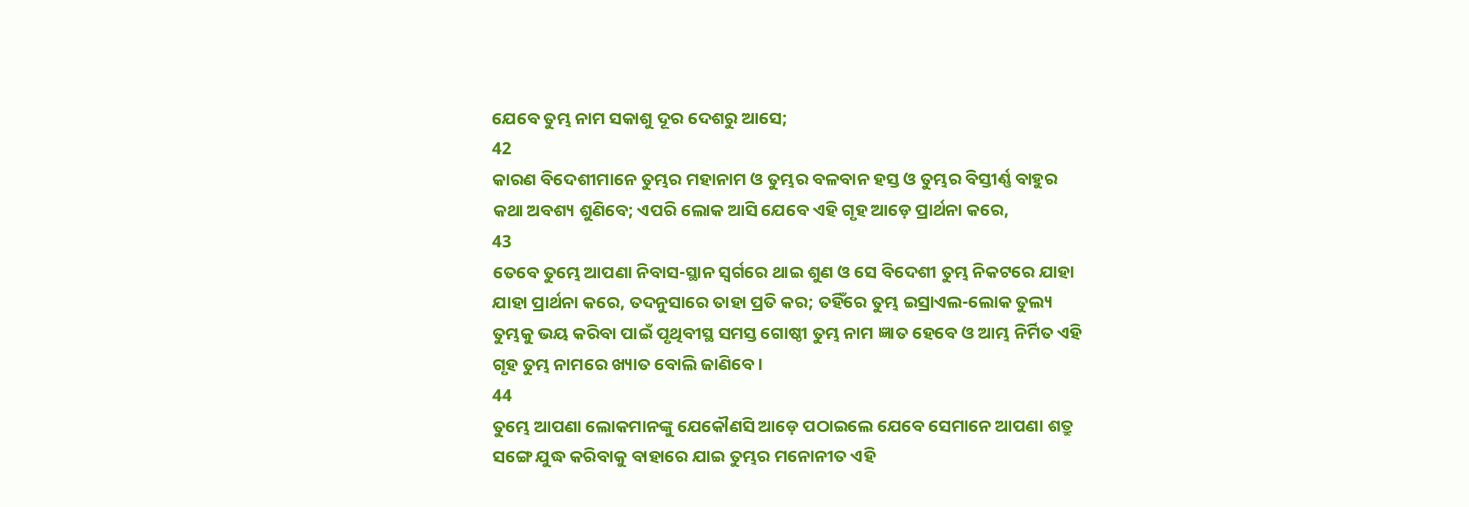ଯେବେ ତୁମ୍ଭ ନାମ ସକାଶୁ ଦୂର ଦେଶରୁ ଆସେ;
42
କାରଣ ବିଦେଶୀମାନେ ତୁମ୍ଭର ମହାନାମ ଓ ତୁମ୍ଭର ବଳବାନ ହସ୍ତ ଓ ତୁମ୍ଭର ବିସ୍ତୀର୍ଣ୍ଣ ବାହୁର କଥା ଅବଶ୍ୟ ଶୁଣିବେ; ଏପରି ଲୋକ ଆସି ଯେବେ ଏହି ଗୃହ ଆଡ଼େ ପ୍ରାର୍ଥନା କରେ,
43
ତେବେ ତୁମ୍ଭେ ଆପଣା ନିବାସ-ସ୍ଥାନ ସ୍ଵର୍ଗରେ ଥାଇ ଶୁଣ ଓ ସେ ବିଦେଶୀ ତୁମ୍ଭ ନିକଟରେ ଯାହା ଯାହା ପ୍ରାର୍ଥନା କରେ, ତଦନୁସାରେ ତାହା ପ୍ରତି କର; ତହିଁରେ ତୁମ୍ଭ ଇସ୍ରାଏଲ-ଲୋକ ତୁଲ୍ୟ ତୁମ୍ଭକୁ ଭୟ କରିବା ପାଇଁ ପୃଥିବୀସ୍ଥ ସମସ୍ତ ଗୋଷ୍ଠୀ ତୁମ୍ଭ ନାମ ଜ୍ଞାତ ହେବେ ଓ ଆମ୍ଭ ନିର୍ମିତ ଏହି ଗୃହ ତୁମ୍ଭ ନାମରେ ଖ୍ୟାତ ବୋଲି ଜାଣିବେ ।
44
ତୁମ୍ଭେ ଆପଣା ଲୋକମାନଙ୍କୁ ଯେକୌଣସି ଆଡ଼େ ପଠାଇଲେ ଯେବେ ସେମାନେ ଆପଣା ଶତ୍ରୁ ସଙ୍ଗେ ଯୁଦ୍ଧ କରିବାକୁ ବାହାରେ ଯାଇ ତୁମ୍ଭର ମନୋନୀତ ଏହି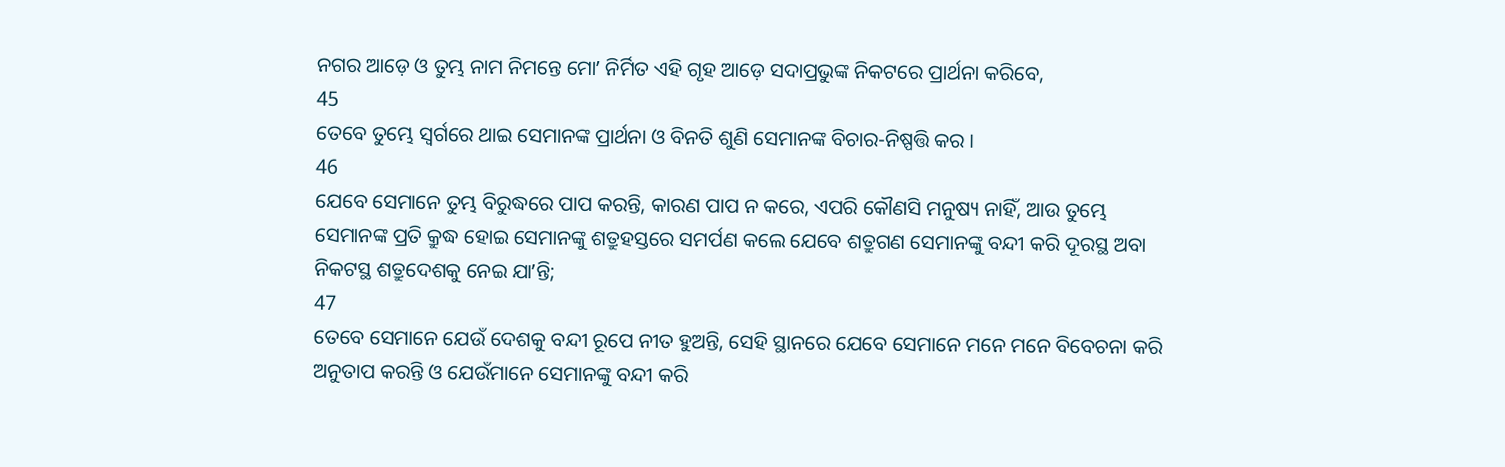ନଗର ଆଡ଼େ ଓ ତୁମ୍ଭ ନାମ ନିମନ୍ତେ ମୋʼ ନିର୍ମିତ ଏହି ଗୃହ ଆଡ଼େ ସଦାପ୍ରଭୁଙ୍କ ନିକଟରେ ପ୍ରାର୍ଥନା କରିବେ,
45
ତେବେ ତୁମ୍ଭେ ସ୍ଵର୍ଗରେ ଥାଇ ସେମାନଙ୍କ ପ୍ରାର୍ଥନା ଓ ବିନତି ଶୁଣି ସେମାନଙ୍କ ବିଚାର-ନିଷ୍ପତ୍ତି କର ।
46
ଯେବେ ସେମାନେ ତୁମ୍ଭ ବିରୁଦ୍ଧରେ ପାପ କରନ୍ତି, କାରଣ ପାପ ନ କରେ, ଏପରି କୌଣସି ମନୁଷ୍ୟ ନାହିଁ, ଆଉ ତୁମ୍ଭେ ସେମାନଙ୍କ ପ୍ରତି କ୍ରୁଦ୍ଧ ହୋଇ ସେମାନଙ୍କୁ ଶତ୍ରୁହସ୍ତରେ ସମର୍ପଣ କଲେ ଯେବେ ଶତ୍ରୁଗଣ ସେମାନଙ୍କୁ ବନ୍ଦୀ କରି ଦୂରସ୍ଥ ଅବା ନିକଟସ୍ଥ ଶତ୍ରୁଦେଶକୁ ନେଇ ଯାʼନ୍ତି;
47
ତେବେ ସେମାନେ ଯେଉଁ ଦେଶକୁ ବନ୍ଦୀ ରୂପେ ନୀତ ହୁଅନ୍ତି, ସେହି ସ୍ଥାନରେ ଯେବେ ସେମାନେ ମନେ ମନେ ବିବେଚନା କରି ଅନୁତାପ କରନ୍ତି ଓ ଯେଉଁମାନେ ସେମାନଙ୍କୁ ବନ୍ଦୀ କରି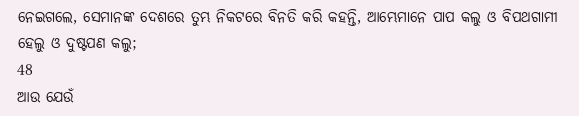ନେଇଗଲେ, ସେମାନଙ୍କ ଦେଶରେ ତୁମ୍ଭ ନିକଟରେ ବିନତି କରି କହନ୍ତି, ଆମ୍ଭେମାନେ ପାପ କଲୁ ଓ ବିପଥଗାମୀ ହେଲୁ ଓ ଦୁଷ୍ଟପଣ କଲୁ;
48
ଆଉ ଯେଉଁ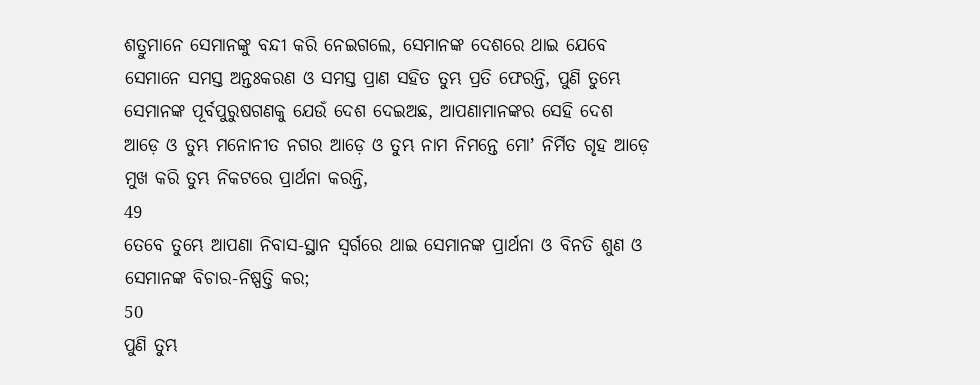ଶତ୍ରୁମାନେ ସେମାନଙ୍କୁ ବନ୍ଦୀ କରି ନେଇଗଲେ, ସେମାନଙ୍କ ଦେଶରେ ଥାଇ ଯେବେ ସେମାନେ ସମସ୍ତ ଅନ୍ତଃକରଣ ଓ ସମସ୍ତ ପ୍ରାଣ ସହିତ ତୁମ୍ଭ ପ୍ରତି ଫେରନ୍ତି, ପୁଣି ତୁମ୍ଭେ ସେମାନଙ୍କ ପୂର୍ବପୁରୁଷଗଣକୁ ଯେଉଁ ଦେଶ ଦେଇଅଛ, ଆପଣାମାନଙ୍କର ସେହି ଦେଶ ଆଡ଼େ ଓ ତୁମ୍ଭ ମନୋନୀତ ନଗର ଆଡ଼େ ଓ ତୁମ୍ଭ ନାମ ନିମନ୍ତେ ମୋʼ ନିର୍ମିତ ଗୃହ ଆଡ଼େ ମୁଖ କରି ତୁମ୍ଭ ନିକଟରେ ପ୍ରାର୍ଥନା କରନ୍ତି,
49
ତେବେ ତୁମ୍ଭେ ଆପଣା ନିବାସ-ସ୍ଥାନ ସ୍ଵର୍ଗରେ ଥାଇ ସେମାନଙ୍କ ପ୍ରାର୍ଥନା ଓ ବିନତି ଶୁଣ ଓ ସେମାନଙ୍କ ବିଚାର-ନିଷ୍ପତ୍ତି କର;
50
ପୁଣି ତୁମ୍ଭ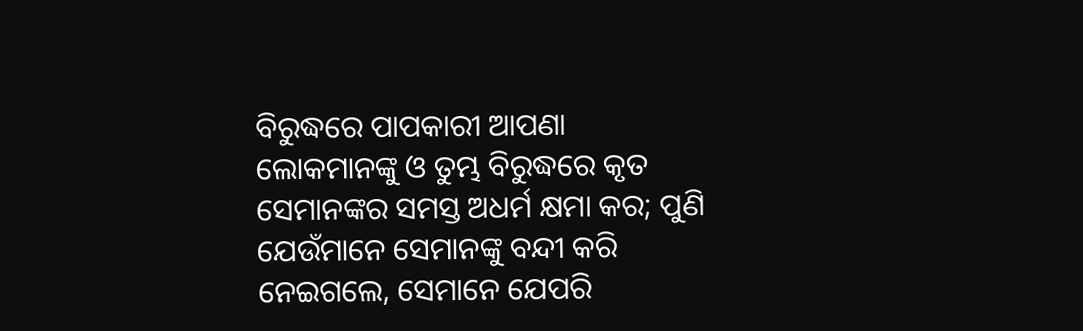ବିରୁଦ୍ଧରେ ପାପକାରୀ ଆପଣା ଲୋକମାନଙ୍କୁ ଓ ତୁମ୍ଭ ବିରୁଦ୍ଧରେ କୃତ ସେମାନଙ୍କର ସମସ୍ତ ଅଧର୍ମ କ୍ଷମା କର; ପୁଣି ଯେଉଁମାନେ ସେମାନଙ୍କୁ ବନ୍ଦୀ କରି ନେଇଗଲେ, ସେମାନେ ଯେପରି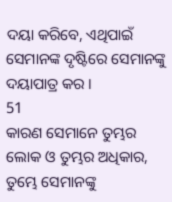ଦୟା କରିବେ, ଏଥିପାଇଁ ସେମାନଙ୍କ ଦୃଷ୍ଟିରେ ସେମାନଙ୍କୁ ଦୟାପାତ୍ର କର ।
51
କାରଣ ସେମାନେ ତୁମ୍ଭର ଲୋକ ଓ ତୁମ୍ଭର ଅଧିକାର, ତୁମ୍ଭେ ସେମାନଙ୍କୁ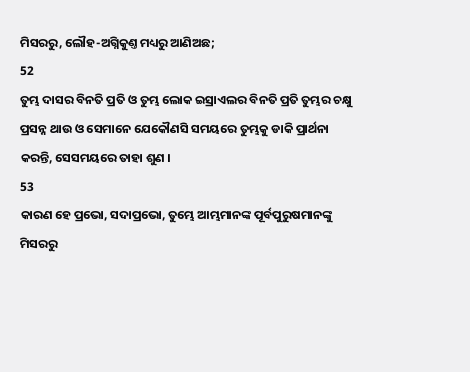ମିସରରୁ, ଲୌହ-ଅଗ୍ନିକୁଣ୍ତ ମଧ୍ୟରୁ ଆଣିଅଛ;
52
ତୁମ୍ଭ ଦାସର ବିନତି ପ୍ରତି ଓ ତୁମ୍ଭ ଲୋକ ଇସ୍ରାଏଲର ବିନତି ପ୍ରତି ତୁମ୍ଭର ଚକ୍ଷୁ ପ୍ରସନ୍ନ ଥାଉ ଓ ସେମାନେ ଯେକୌଣସି ସମୟରେ ତୁମ୍ଭକୁ ଡାକି ପ୍ରାର୍ଥନା କରନ୍ତି, ସେସମୟରେ ତାହା ଶୁଣ ।
53
କାରଣ ହେ ପ୍ରଭୋ, ସଦାପ୍ରଭୋ, ତୁମ୍ଭେ ଆମ୍ଭମାନଙ୍କ ପୂର୍ବପୁରୁଷମାନଙ୍କୁ ମିସରରୁ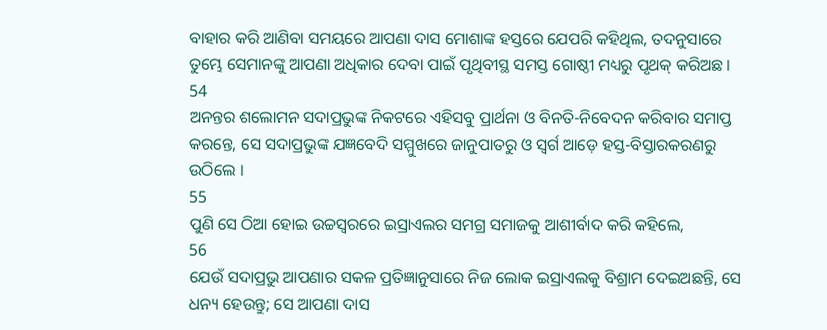ବାହାର କରି ଆଣିବା ସମୟରେ ଆପଣା ଦାସ ମୋଶାଙ୍କ ହସ୍ତରେ ଯେପରି କହିଥିଲ, ତଦନୁସାରେ ତୁମ୍ଭେ ସେମାନଙ୍କୁ ଆପଣା ଅଧିକାର ଦେବା ପାଇଁ ପୃଥିବୀସ୍ଥ ସମସ୍ତ ଗୋଷ୍ଠୀ ମଧ୍ୟରୁ ପୃଥକ୍ କରିଅଛ ।
54
ଅନନ୍ତର ଶଲୋମନ ସଦାପ୍ରଭୁଙ୍କ ନିକଟରେ ଏହିସବୁ ପ୍ରାର୍ଥନା ଓ ବିନତି-ନିବେଦନ କରିବାର ସମାପ୍ତ କରନ୍ତେ, ସେ ସଦାପ୍ରଭୁଙ୍କ ଯଜ୍ଞବେଦି ସମ୍ମୁଖରେ ଜାନୁପାତରୁ ଓ ସ୍ଵର୍ଗ ଆଡ଼େ ହସ୍ତ-ବିସ୍ତାରକରଣରୁ ଉଠିଲେ ।
55
ପୁଣି ସେ ଠିଆ ହୋଇ ଉଚ୍ଚସ୍ଵରରେ ଇସ୍ରାଏଲର ସମଗ୍ର ସମାଜକୁ ଆଶୀର୍ବାଦ କରି କହିଲେ,
56
ଯେଉଁ ସଦାପ୍ରଭୁ ଆପଣାର ସକଳ ପ୍ରତିଜ୍ଞାନୁସାରେ ନିଜ ଲୋକ ଇସ୍ରାଏଲକୁ ବିଶ୍ରାମ ଦେଇଅଛନ୍ତି, ସେ ଧନ୍ୟ ହେଉନ୍ତୁ; ସେ ଆପଣା ଦାସ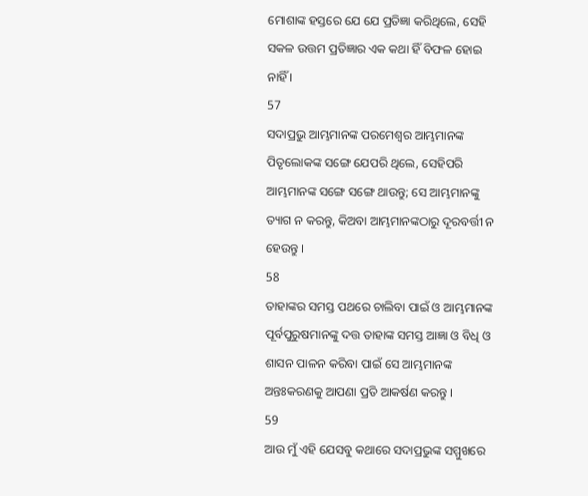ମୋଶାଙ୍କ ହସ୍ତରେ ଯେ ଯେ ପ୍ରତିଜ୍ଞା କରିଥିଲେ, ସେହି ସକଳ ଉତ୍ତମ ପ୍ରତିଜ୍ଞାର ଏକ କଥା ହିଁ ବିଫଳ ହୋଇ ନାହିଁ ।
57
ସଦାପ୍ରଭୁ ଆମ୍ଭମାନଙ୍କ ପରମେଶ୍ଵର ଆମ୍ଭମାନଙ୍କ ପିତୃଲୋକଙ୍କ ସଙ୍ଗେ ଯେପରି ଥିଲେ, ସେହିପରି ଆମ୍ଭମାନଙ୍କ ସଙ୍ଗେ ସଙ୍ଗେ ଥାଉନ୍ତୁ; ସେ ଆମ୍ଭମାନଙ୍କୁ ତ୍ୟାଗ ନ କରନ୍ତୁ, କିଅବା ଆମ୍ଭମାନଙ୍କଠାରୁ ଦୂରବର୍ତ୍ତୀ ନ ହେଉନ୍ତୁ ।
58
ତାହାଙ୍କର ସମସ୍ତ ପଥରେ ଚାଲିବା ପାଇଁ ଓ ଆମ୍ଭମାନଙ୍କ ପୂର୍ବପୁରୁଷମାନଙ୍କୁ ଦତ୍ତ ତାହାଙ୍କ ସମସ୍ତ ଆଜ୍ଞା ଓ ବିଧି ଓ ଶାସନ ପାଳନ କରିବା ପାଇଁ ସେ ଆମ୍ଭମାନଙ୍କ ଅନ୍ତଃକରଣକୁ ଆପଣା ପ୍ରତି ଆକର୍ଷଣ କରନ୍ତୁ ।
59
ଆଉ ମୁଁ ଏହି ଯେସବୁ କଥାରେ ସଦାପ୍ରଭୁଙ୍କ ସମ୍ମୁଖରେ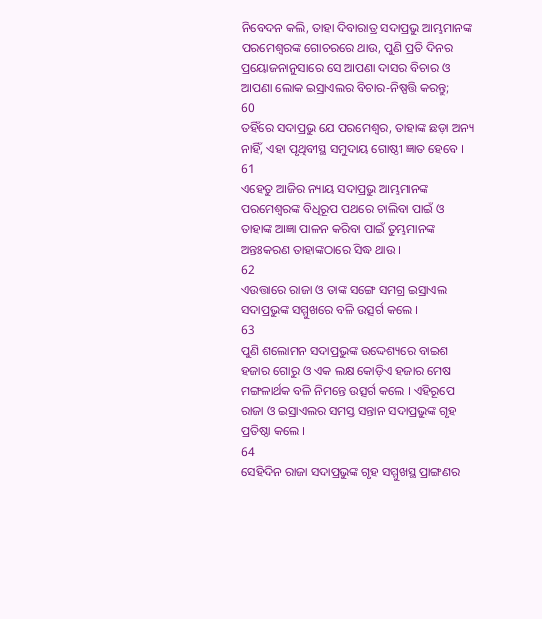ନିବେଦନ କଲି, ତାହା ଦିବାରାତ୍ର ସଦାପ୍ରଭୁ ଆମ୍ଭମାନଙ୍କ ପରମେଶ୍ଵରଙ୍କ ଗୋଚରରେ ଥାଉ, ପୁଣି ପ୍ରତି ଦିନର ପ୍ରୟୋଜନାନୁସାରେ ସେ ଆପଣା ଦାସର ବିଚାର ଓ ଆପଣା ଲୋକ ଇସ୍ରାଏଲର ବିଚାର-ନିଷ୍ପତ୍ତି କରନ୍ତୁ;
60
ତହିଁରେ ସଦାପ୍ରଭୁ ଯେ ପରମେଶ୍ଵର, ତାହାଙ୍କ ଛଡ଼ା ଅନ୍ୟ ନାହିଁ, ଏହା ପୃଥିବୀସ୍ଥ ସମୁଦାୟ ଗୋଷ୍ଠୀ ଜ୍ଞାତ ହେବେ ।
61
ଏହେତୁ ଆଜିର ନ୍ୟାୟ ସଦାପ୍ରଭୁ ଆମ୍ଭମାନଙ୍କ ପରମେଶ୍ଵରଙ୍କ ବିଧିରୂପ ପଥରେ ଚାଲିବା ପାଇଁ ଓ ତାହାଙ୍କ ଆଜ୍ଞା ପାଳନ କରିବା ପାଇଁ ତୁମ୍ଭମାନଙ୍କ ଅନ୍ତଃକରଣ ତାହାଙ୍କଠାରେ ସିଦ୍ଧ ଥାଉ ।
62
ଏଉତ୍ତାରେ ରାଜା ଓ ତାଙ୍କ ସଙ୍ଗେ ସମଗ୍ର ଇସ୍ରାଏଲ ସଦାପ୍ରଭୁଙ୍କ ସମ୍ମୁଖରେ ବଳି ଉତ୍ସର୍ଗ କଲେ ।
63
ପୁଣି ଶଲୋମନ ସଦାପ୍ରଭୁଙ୍କ ଉଦ୍ଦେଶ୍ୟରେ ବାଇଶ ହଜାର ଗୋରୁ ଓ ଏକ ଲକ୍ଷ କୋଡ଼ିଏ ହଜାର ମେଷ ମଙ୍ଗଳାର୍ଥକ ବଳି ନିମନ୍ତେ ଉତ୍ସର୍ଗ କଲେ । ଏହିରୂପେ ରାଜା ଓ ଇସ୍ରାଏଲର ସମସ୍ତ ସନ୍ତାନ ସଦାପ୍ରଭୁଙ୍କ ଗୃହ ପ୍ରତିଷ୍ଠା କଲେ ।
64
ସେହିଦିନ ରାଜା ସଦାପ୍ରଭୁଙ୍କ ଗୃହ ସମ୍ମୁଖସ୍ଥ ପ୍ରାଙ୍ଗଣର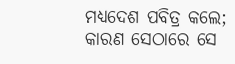ମଧ୍ୟଦେଶ ପବିତ୍ର କଲେ; କାରଣ ସେଠାରେ ସେ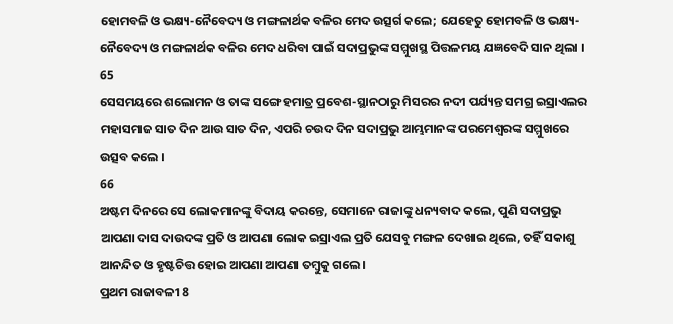ହୋମବଳି ଓ ଭକ୍ଷ୍ୟ-ନୈବେଦ୍ୟ ଓ ମଙ୍ଗଳାର୍ଥକ ବଳିର ମେଦ ଉତ୍ସର୍ଗ କଲେ; ଯେହେତୁ ହୋମବଳି ଓ ଭକ୍ଷ୍ୟ-ନୈବେଦ୍ୟ ଓ ମଙ୍ଗଳାର୍ଥକ ବଳିର ମେଦ ଧରିବା ପାଇଁ ସଦାପ୍ରଭୁଙ୍କ ସମ୍ମୁଖସ୍ଥ ପିତ୍ତଳମୟ ଯଜ୍ଞବେଦି ସାନ ଥିଲା ।
65
ସେସମୟରେ ଶଲୋମନ ଓ ତାଙ୍କ ସଙ୍ଗେ ହମାତ୍ର ପ୍ରବେଶ-ସ୍ଥାନଠାରୁ ମିସରର ନଦୀ ପର୍ଯ୍ୟନ୍ତ ସମଗ୍ର ଇସ୍ରାଏଲର ମହାସମାଜ ସାତ ଦିନ ଆଉ ସାତ ଦିନ, ଏପରି ଚଉଦ ଦିନ ସଦାପ୍ରଭୁ ଆମ୍ଭମାନଙ୍କ ପରମେଶ୍ଵରଙ୍କ ସମ୍ମୁଖରେ ଉତ୍ସବ କଲେ ।
66
ଅଷ୍ଟମ ଦିନରେ ସେ ଲୋକମାନଙ୍କୁ ବିଦାୟ କରନ୍ତେ, ସେମାନେ ରାଜାଙ୍କୁ ଧନ୍ୟବାଦ କଲେ, ପୁଣି ସଦାପ୍ରଭୁ ଆପଣା ଦାସ ଦାଉଦଙ୍କ ପ୍ରତି ଓ ଆପଣା ଲୋକ ଇସ୍ରାଏଲ ପ୍ରତି ଯେସବୁ ମଙ୍ଗଳ ଦେଖାଇ ଥିଲେ, ତହିଁ ସକାଶୁ ଆନନ୍ଦିତ ଓ ହୃଷ୍ଟଚିତ୍ତ ହୋଇ ଆପଣା ଆପଣା ତମ୍ଵୁକୁ ଗଲେ ।
ପ୍ରଥମ ରାଜାବଳୀ 8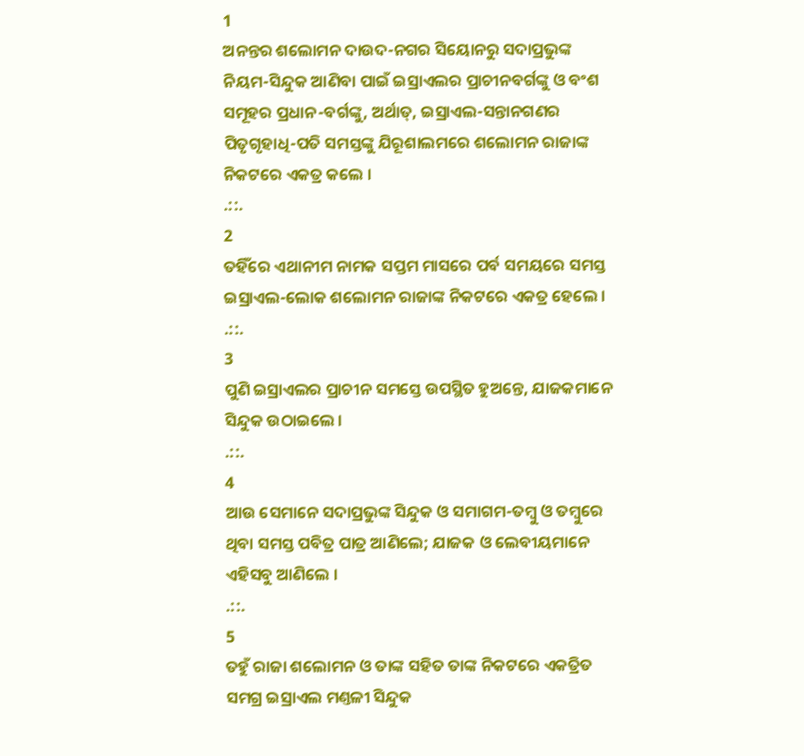1
ଅନନ୍ତର ଶଲୋମନ ଦାଉଦ-ନଗର ସିୟୋନରୁ ସଦାପ୍ରଭୁଙ୍କ ନିୟମ-ସିନ୍ଦୁକ ଆଣିବା ପାଇଁ ଇସ୍ରାଏଲର ପ୍ରାଚୀନବର୍ଗଙ୍କୁ ଓ ବଂଶ ସମୂହର ପ୍ରଧାନ-ବର୍ଗଙ୍କୁ, ଅର୍ଥାତ୍, ଇସ୍ରାଏଲ-ସନ୍ତାନଗଣର ପିତୃଗୃହାଧି-ପତି ସମସ୍ତଙ୍କୁ ଯିରୂଶାଲମରେ ଶଲୋମନ ରାଜାଙ୍କ ନିକଟରେ ଏକତ୍ର କଲେ ।
.::.
2
ତହିଁରେ ଏଥାନୀମ ନାମକ ସପ୍ତମ ମାସରେ ପର୍ବ ସମୟରେ ସମସ୍ତ ଇସ୍ରାଏଲ-ଲୋକ ଶଲୋମନ ରାଜାଙ୍କ ନିକଟରେ ଏକତ୍ର ହେଲେ ।
.::.
3
ପୁଣି ଇସ୍ରାଏଲର ପ୍ରାଚୀନ ସମସ୍ତେ ଉପସ୍ଥିତ ହୁଅନ୍ତେ, ଯାଜକମାନେ ସିନ୍ଦୁକ ଉଠାଇଲେ ।
.::.
4
ଆଉ ସେମାନେ ସଦାପ୍ରଭୁଙ୍କ ସିନ୍ଦୁକ ଓ ସମାଗମ-ତମ୍ଵୁ ଓ ତମ୍ଵୁରେ ଥିବା ସମସ୍ତ ପବିତ୍ର ପାତ୍ର ଆଣିଲେ; ଯାଜକ ଓ ଲେବୀୟମାନେ ଏହିସବୁ ଆଣିଲେ ।
.::.
5
ତହୁଁ ରାଜା ଶଲୋମନ ଓ ତାଙ୍କ ସହିତ ତାଙ୍କ ନିକଟରେ ଏକତ୍ରିତ ସମଗ୍ର ଇସ୍ରାଏଲ ମଣ୍ତଳୀ ସିନ୍ଦୁକ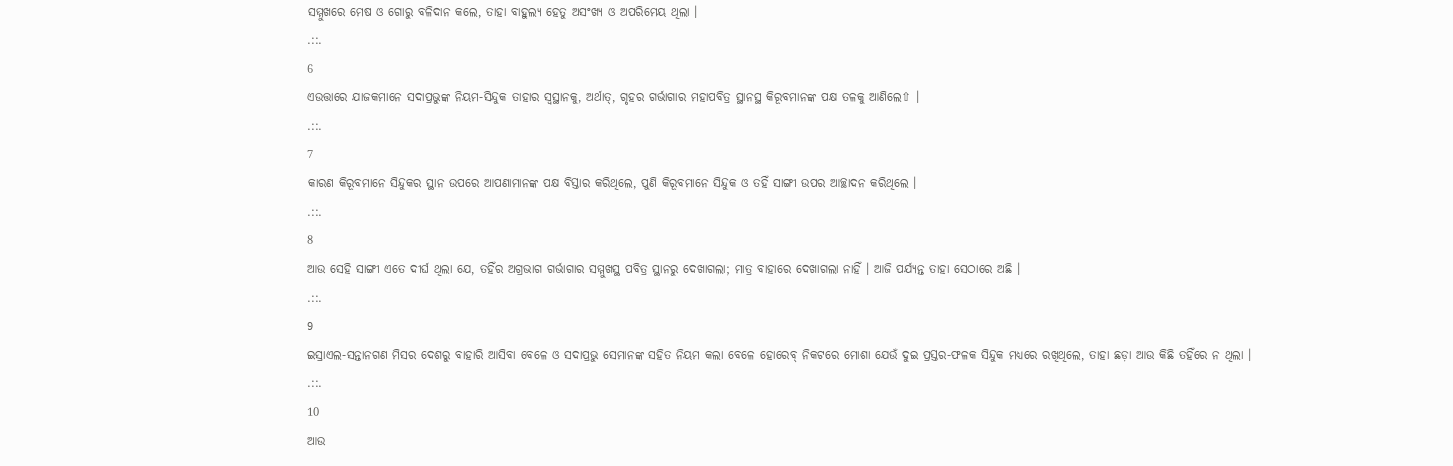ସମ୍ମୁଖରେ ମେଷ ଓ ଗୋରୁ ବଳିଦାନ କଲେ, ତାହା ବାହୁଲ୍ୟ ହେତୁ ଅସଂଖ୍ୟ ଓ ଅପରିମେୟ ଥିଲା ।
.::.
6
ଏଉତ୍ତାରେ ଯାଜକମାନେ ସଦାପ୍ରଭୁଙ୍କ ନିୟମ-ସିନ୍ଦୁକ ତାହାର ସ୍ଵସ୍ଥାନକୁ, ଅର୍ଥାତ୍, ଗୃହର ଗର୍ଭାଗାର ମହାପବିତ୍ର ସ୍ଥାନସ୍ଥ କିରୂବମାନଙ୍କ ପକ୍ଷ ତଳକୁ ଆଣିଲେ⇧ ।
.::.
7
କାରଣ କିରୂବମାନେ ସିନ୍ଦୁକର ସ୍ଥାନ ଉପରେ ଆପଣାମାନଙ୍କ ପକ୍ଷ ବିସ୍ତାର କରିଥିଲେ, ପୁଣି କିରୂବମାନେ ସିନ୍ଦୁକ ଓ ତହିଁ ସାଙ୍ଗୀ ଉପର ଆଚ୍ଛାଦନ କରିଥିଲେ ।
.::.
8
ଆଉ ସେହି ସାଙ୍ଗୀ ଏତେ ଦୀର୍ଘ ଥିଲା ଯେ, ତହିଁର ଅଗ୍ରଭାଗ ଗର୍ଭାଗାର ସମ୍ମୁଖସ୍ଥ ପବିତ୍ର ସ୍ଥାନରୁ ଦେଖାଗଲା; ମାତ୍ର ବାହାରେ ଦେଖାଗଲା ନାହିଁ । ଆଜି ପର୍ଯ୍ୟନ୍ତ ତାହା ସେଠାରେ ଅଛି ।
.::.
9
ଇସ୍ରାଏଲ-ସନ୍ତାନଗଣ ମିସର ଦେଶରୁ ବାହାରି ଆସିବା ବେଳେ ଓ ସଦାପ୍ରଭୁ ସେମାନଙ୍କ ସହିତ ନିୟମ କଲା ବେଳେ ହୋରେବ୍ ନିକଟରେ ମୋଶା ଯେଉଁ ଦୁଇ ପ୍ରସ୍ତର-ଫଳକ ସିନ୍ଦୁକ ମଧ୍ୟରେ ରଖିଥିଲେ, ତାହା ଛଡ଼ା ଆଉ କିଛି ତହିଁରେ ନ ଥିଲା ।
.::.
10
ଆଉ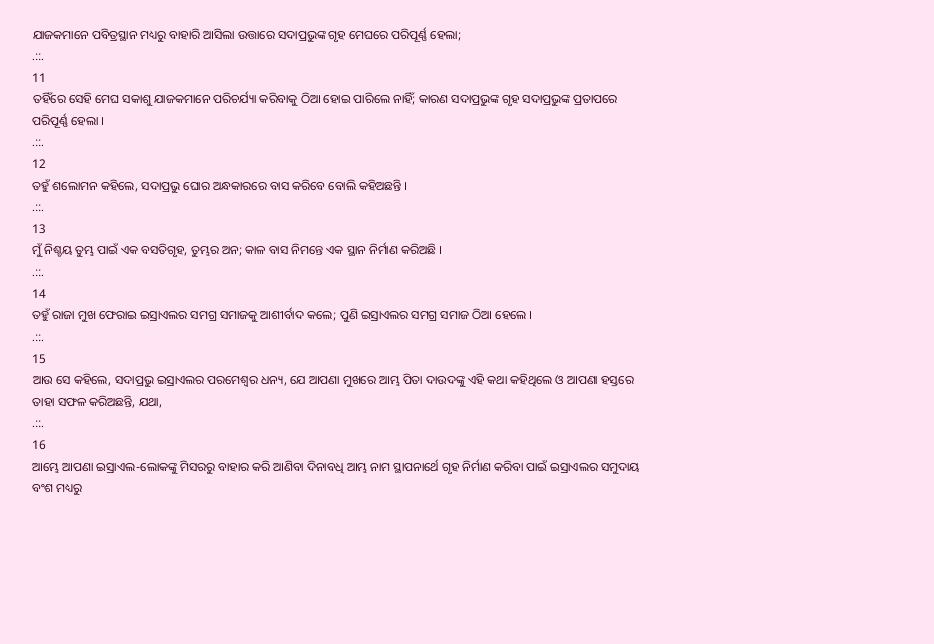ଯାଜକମାନେ ପବିତ୍ରସ୍ଥାନ ମଧ୍ୟରୁ ବାହାରି ଆସିଲା ଉତ୍ତାରେ ସଦାପ୍ରଭୁଙ୍କ ଗୃହ ମେଘରେ ପରିପୂର୍ଣ୍ଣ ହେଲା;
.::.
11
ତହିଁରେ ସେହି ମେଘ ସକାଶୁ ଯାଜକମାନେ ପରିଚର୍ଯ୍ୟା କରିବାକୁ ଠିଆ ହୋଇ ପାରିଲେ ନାହିଁ; କାରଣ ସଦାପ୍ରଭୁଙ୍କ ଗୃହ ସଦାପ୍ରଭୁଙ୍କ ପ୍ରତାପରେ ପରିପୂର୍ଣ୍ଣ ହେଲା ।
.::.
12
ତହୁଁ ଶଲୋମନ କହିଲେ, ସଦାପ୍ରଭୁ ଘୋର ଅନ୍ଧକାରରେ ବାସ କରିବେ ବୋଲି କହିଅଛନ୍ତି ।
.::.
13
ମୁଁ ନିଶ୍ଚୟ ତୁମ୍ଭ ପାଇଁ ଏକ ବସତିଗୃହ, ତୁମ୍ଭର ଅନ; କାଳ ବାସ ନିମନ୍ତେ ଏକ ସ୍ଥାନ ନିର୍ମାଣ କରିଅଛି ।
.::.
14
ତହୁଁ ରାଜା ମୁଖ ଫେରାଇ ଇସ୍ରାଏଲର ସମଗ୍ର ସମାଜକୁ ଆଶୀର୍ବାଦ କଲେ; ପୁଣି ଇସ୍ରାଏଲର ସମଗ୍ର ସମାଜ ଠିଆ ହେଲେ ।
.::.
15
ଆଉ ସେ କହିଲେ, ସଦାପ୍ରଭୁ ଇସ୍ରାଏଲର ପରମେଶ୍ଵର ଧନ୍ୟ, ଯେ ଆପଣା ମୁଖରେ ଆମ୍ଭ ପିତା ଦାଉଦଙ୍କୁ ଏହି କଥା କହିଥିଲେ ଓ ଆପଣା ହସ୍ତରେ ତାହା ସଫଳ କରିଅଛନ୍ତି, ଯଥା,
.::.
16
ଆମ୍ଭେ ଆପଣା ଇସ୍ରାଏଲ-ଲୋକଙ୍କୁ ମିସରରୁ ବାହାର କରି ଆଣିବା ଦିନାବଧି ଆମ୍ଭ ନାମ ସ୍ଥାପନାର୍ଥେ ଗୃହ ନିର୍ମାଣ କରିବା ପାଇଁ ଇସ୍ରାଏଲର ସମୁଦାୟ ବଂଶ ମଧ୍ୟରୁ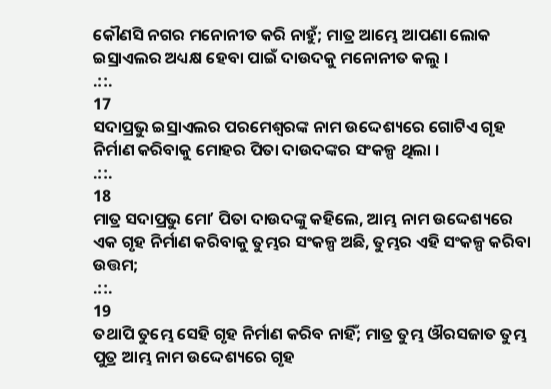କୌଣସି ନଗର ମନୋନୀତ କରି ନାହୁଁ; ମାତ୍ର ଆମ୍ଭେ ଆପଣା ଲୋକ ଇସ୍ରାଏଲର ଅଧ୍ୟକ୍ଷ ହେବା ପାଇଁ ଦାଉଦକୁ ମନୋନୀତ କଲୁ ।
.::.
17
ସଦାପ୍ରଭୁ ଇସ୍ରାଏଲର ପରମେଶ୍ଵରଙ୍କ ନାମ ଉଦ୍ଦେଶ୍ୟରେ ଗୋଟିଏ ଗୃହ ନିର୍ମାଣ କରିବାକୁ ମୋହର ପିତା ଦାଉଦଙ୍କର ସଂକଳ୍ପ ଥିଲା ।
.::.
18
ମାତ୍ର ସଦାପ୍ରଭୁ ମୋʼ ପିତା ଦାଉଦଙ୍କୁ କହିଲେ, ଆମ୍ଭ ନାମ ଉଦ୍ଦେଶ୍ୟରେ ଏକ ଗୃହ ନିର୍ମାଣ କରିବାକୁ ତୁମ୍ଭର ସଂକଳ୍ପ ଅଛି, ତୁମ୍ଭର ଏହି ସଂକଳ୍ପ କରିବା ଉତ୍ତମ;
.::.
19
ତଥାପି ତୁମ୍ଭେ ସେହି ଗୃହ ନିର୍ମାଣ କରିବ ନାହିଁ; ମାତ୍ର ତୁମ୍ଭ ଔରସଜାତ ତୁମ୍ଭ ପୁତ୍ର ଆମ୍ଭ ନାମ ଉଦ୍ଦେଶ୍ୟରେ ଗୃହ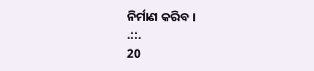ନିର୍ମାଣ କରିବ ।
.::.
20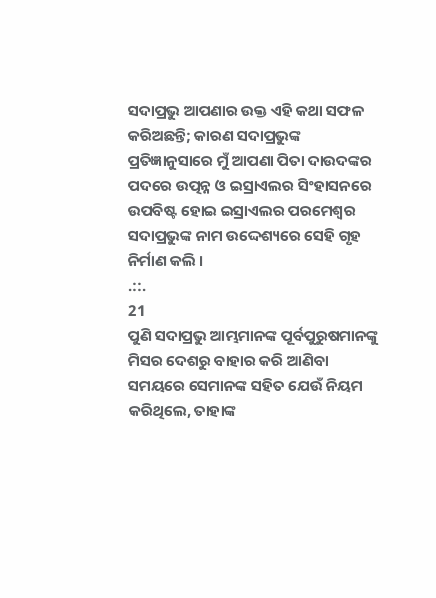ସଦାପ୍ରଭୁ ଆପଣାର ଉକ୍ତ ଏହି କଥା ସଫଳ କରିଅଛନ୍ତି; କାରଣ ସଦାପ୍ରଭୁଙ୍କ ପ୍ରତିଜ୍ଞାନୁସାରେ ମୁଁ ଆପଣା ପିତା ଦାଉଦଙ୍କର ପଦରେ ଉତ୍ପନ୍ନ ଓ ଇସ୍ରାଏଲର ସିଂହାସନରେ ଉପବିଷ୍ଟ ହୋଇ ଇସ୍ରାଏଲର ପରମେଶ୍ଵର ସଦାପ୍ରଭୁଙ୍କ ନାମ ଉଦ୍ଦେଶ୍ୟରେ ସେହି ଗୃହ ନିର୍ମାଣ କଲି ।
.::.
21
ପୁଣି ସଦାପ୍ରଭୁ ଆମ୍ଭମାନଙ୍କ ପୂର୍ବପୁରୁଷମାନଙ୍କୁ ମିସର ଦେଶରୁ ବାହାର କରି ଆଣିବା ସମୟରେ ସେମାନଙ୍କ ସହିତ ଯେଉଁ ନିୟମ କରିଥିଲେ, ତାହାଙ୍କ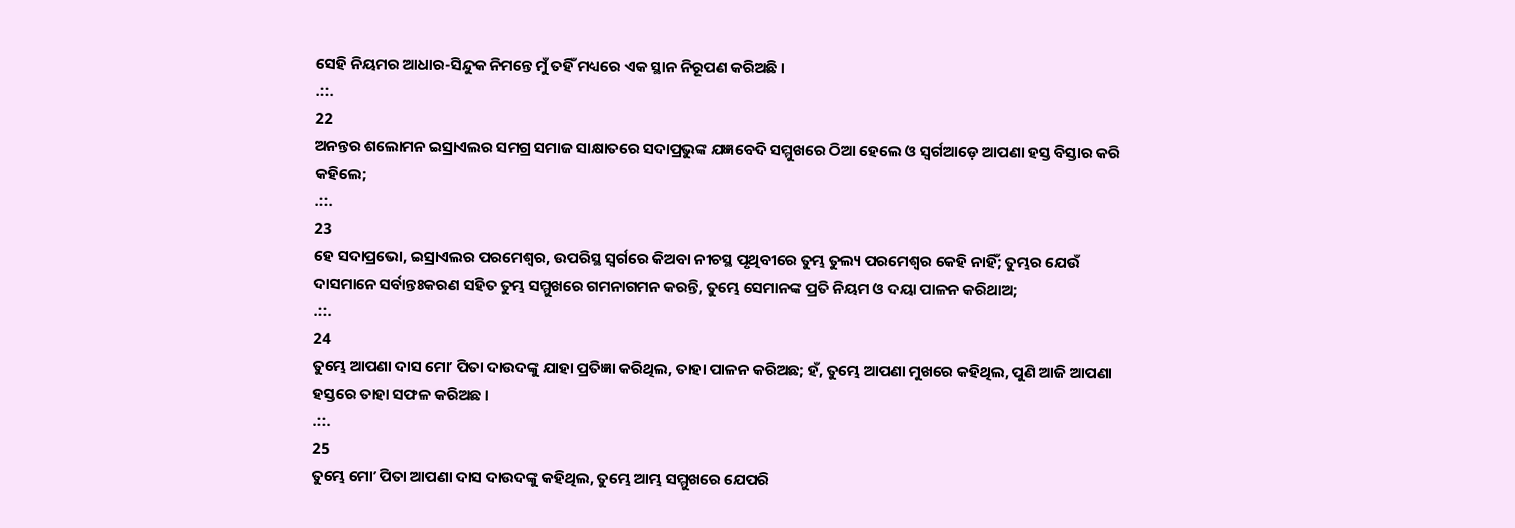ସେହି ନିୟମର ଆଧାର-ସିନ୍ଦୁକ ନିମନ୍ତେ ମୁଁ ତହିଁ ମଧ୍ୟରେ ଏକ ସ୍ଥାନ ନିରୂପଣ କରିଅଛି ।
.::.
22
ଅନନ୍ତର ଶଲୋମନ ଇସ୍ରାଏଲର ସମଗ୍ର ସମାଜ ସାକ୍ଷାତରେ ସଦାପ୍ରଭୁଙ୍କ ଯଜ୍ଞବେଦି ସମ୍ମୁଖରେ ଠିଆ ହେଲେ ଓ ସ୍ଵର୍ଗଆଡ଼େ ଆପଣା ହସ୍ତ ବିସ୍ତାର କରି କହିଲେ;
.::.
23
ହେ ସଦାପ୍ରଭୋ, ଇସ୍ରାଏଲର ପରମେଶ୍ଵର, ଉପରିସ୍ଥ ସ୍ଵର୍ଗରେ କିଅବା ନୀଚସ୍ଥ ପୃଥିବୀରେ ତୁମ୍ଭ ତୁଲ୍ୟ ପରମେଶ୍ଵର କେହି ନାହିଁ; ତୁମ୍ଭର ଯେଉଁ ଦାସମାନେ ସର୍ବାନ୍ତଃକରଣ ସହିତ ତୁମ୍ଭ ସମ୍ମୁଖରେ ଗମନାଗମନ କରନ୍ତି, ତୁମ୍ଭେ ସେମାନଙ୍କ ପ୍ରତି ନିୟମ ଓ ଦୟା ପାଳନ କରିଥାଅ;
.::.
24
ତୁମ୍ଭେ ଆପଣା ଦାସ ମୋʼ ପିତା ଦାଉଦଙ୍କୁ ଯାହା ପ୍ରତିଜ୍ଞା କରିଥିଲ, ତାହା ପାଳନ କରିଅଛ; ହଁ, ତୁମ୍ଭେ ଆପଣା ମୁଖରେ କହିଥିଲ, ପୁଣି ଆଜି ଆପଣା ହସ୍ତରେ ତାହା ସଫଳ କରିଅଛ ।
.::.
25
ତୁମ୍ଭେ ମୋʼ ପିତା ଆପଣା ଦାସ ଦାଉଦଙ୍କୁ କହିଥିଲ, ତୁମ୍ଭେ ଆମ୍ଭ ସମ୍ମୁଖରେ ଯେପରି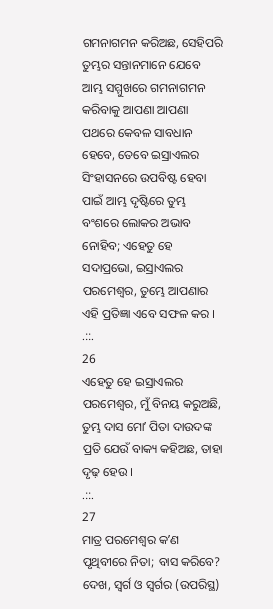ଗମନାଗମନ କରିଅଛ, ସେହିପରି ତୁମ୍ଭର ସନ୍ତାନମାନେ ଯେବେ ଆମ୍ଭ ସମ୍ମୁଖରେ ଗମନାଗମନ କରିବାକୁ ଆପଣା ଆପଣା ପଥରେ କେବଳ ସାବଧାନ ହେବେ, ତେବେ ଇସ୍ରାଏଲର ସିଂହାସନରେ ଉପବିଷ୍ଟ ହେବା ପାଇଁ ଆମ୍ଭ ଦୃଷ୍ଟିରେ ତୁମ୍ଭ ବଂଶରେ ଲୋକର ଅଭାବ ନୋହିବ; ଏହେତୁ ହେ ସଦାପ୍ରଭୋ, ଇସ୍ରାଏଲର ପରମେଶ୍ଵର, ତୁମ୍ଭେ ଆପଣାର ଏହି ପ୍ରତିଜ୍ଞା ଏବେ ସଫଳ କର ।
.::.
26
ଏହେତୁ ହେ ଇସ୍ରାଏଲର ପରମେଶ୍ଵର, ମୁଁ ବିନୟ କରୁଅଛି, ତୁମ୍ଭ ଦାସ ମୋʼ ପିତା ଦାଉଦଙ୍କ ପ୍ରତି ଯେଉଁ ବାକ୍ୟ କହିଅଛ, ତାହା ଦୃଢ଼ ହେଉ ।
.::.
27
ମାତ୍ର ପରମେଶ୍ଵର କʼଣ ପୃଥିବୀରେ ନିତା; ବାସ କରିବେ? ଦେଖ, ସ୍ଵର୍ଗ ଓ ସ୍ଵର୍ଗର (ଉପରିସ୍ଥ)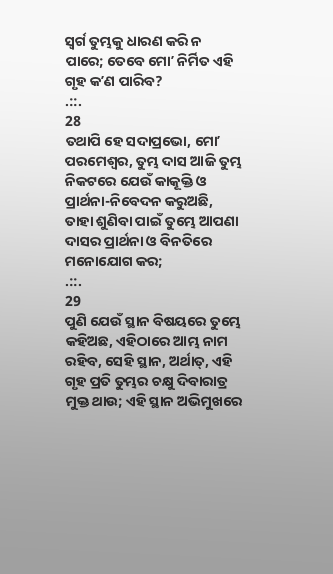ସ୍ଵର୍ଗ ତୁମ୍ଭକୁ ଧାରଣ କରି ନ ପାରେ; ତେବେ ମୋʼ ନିର୍ମିତ ଏହି ଗୃହ କʼଣ ପାରିବ?
.::.
28
ତଥାପି ହେ ସଦାପ୍ରଭୋ, ମୋʼ ପରମେଶ୍ଵର, ତୁମ୍ଭ ଦାସ ଆଜି ତୁମ୍ଭ ନିକଟରେ ଯେଉଁ କାକୂକ୍ତି ଓ ପ୍ରାର୍ଥନା-ନିବେଦନ କରୁଅଛି, ତାହା ଶୁଣିବା ପାଇଁ ତୁମ୍ଭେ ଆପଣା ଦାସର ପ୍ରାର୍ଥନା ଓ ବିନତିରେ ମନୋଯୋଗ କର;
.::.
29
ପୁଣି ଯେଉଁ ସ୍ଥାନ ବିଷୟରେ ତୁମ୍ଭେ କହିଅଛ, ଏହିଠାରେ ଆମ୍ଭ ନାମ ରହିବ, ସେହି ସ୍ଥାନ, ଅର୍ଥାତ୍, ଏହି ଗୃହ ପ୍ରତି ତୁମ୍ଭର ଚକ୍ଷୁ ଦିବାରାତ୍ର ମୁକ୍ତ ଥାଉ; ଏହି ସ୍ଥାନ ଅଭିମୁଖରେ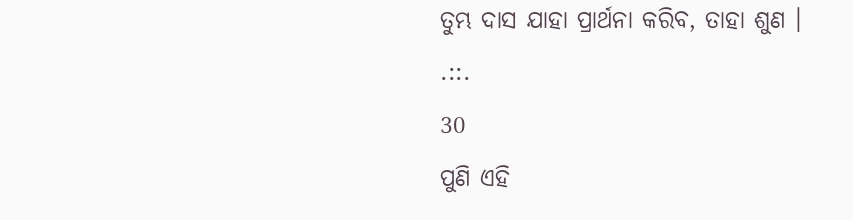ତୁମ୍ଭ ଦାସ ଯାହା ପ୍ରାର୍ଥନା କରିବ, ତାହା ଶୁଣ ।
.::.
30
ପୁଣି ଏହି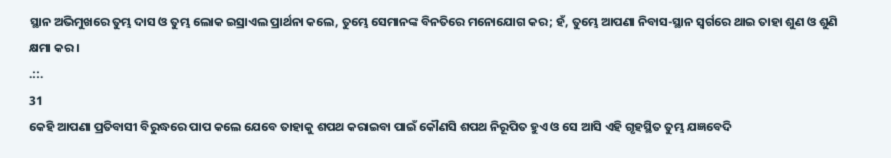ସ୍ଥାନ ଅଭିମୁଖରେ ତୁମ୍ଭ ଦାସ ଓ ତୁମ୍ଭ ଲୋକ ଇସ୍ରାଏଲ ପ୍ରାର୍ଥନା କଲେ, ତୁମ୍ଭେ ସେମାନଙ୍କ ବିନତିରେ ମନୋଯୋଗ କର; ହଁ, ତୁମ୍ଭେ ଆପଣା ନିବାସ-ସ୍ଥାନ ସ୍ଵର୍ଗରେ ଥାଇ ତାହା ଶୁଣ ଓ ଶୁଣି କ୍ଷମା କର ।
.::.
31
କେହି ଆପଣା ପ୍ରତିବାସୀ ବିରୁଦ୍ଧରେ ପାପ କଲେ ଯେବେ ତାହାକୁ ଶପଥ କରାଇବା ପାଇଁ କୌଣସି ଶପଥ ନିରୂପିତ ହୁଏ ଓ ସେ ଆସି ଏହି ଗୃହସ୍ଥିତ ତୁମ୍ଭ ଯଜ୍ଞବେଦି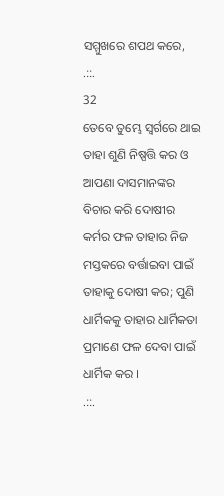ସମ୍ମୁଖରେ ଶପଥ କରେ,
.::.
32
ତେବେ ତୁମ୍ଭେ ସ୍ଵର୍ଗରେ ଥାଇ ତାହା ଶୁଣି ନିଷ୍ପତ୍ତି କର ଓ ଆପଣା ଦାସମାନଙ୍କର ବିଚାର କରି ଦୋଷୀର କର୍ମର ଫଳ ତାହାର ନିଜ ମସ୍ତକରେ ବର୍ତ୍ତାଇବା ପାଇଁ ତାହାକୁ ଦୋଷୀ କର; ପୁଣି ଧାର୍ମିକକୁ ତାହାର ଧାର୍ମିକତା ପ୍ରମାଣେ ଫଳ ଦେବା ପାଇଁ ଧାର୍ମିକ କର ।
.::.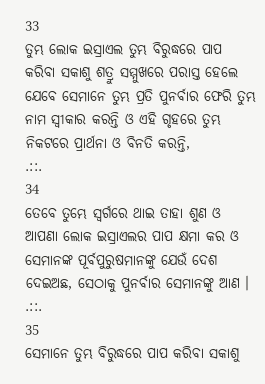33
ତୁମ୍ଭ ଲୋକ ଇସ୍ରାଏଲ ତୁମ୍ଭ ବିରୁଦ୍ଧରେ ପାପ କରିବା ସକାଶୁ ଶତ୍ରୁ ସମ୍ମୁଖରେ ପରାସ୍ତ ହେଲେ ଯେବେ ସେମାନେ ତୁମ୍ଭ ପ୍ରତି ପୁନର୍ବାର ଫେରି ତୁମ୍ଭ ନାମ ସ୍ଵୀକାର କରନ୍ତି ଓ ଏହି ଗୃହରେ ତୁମ୍ଭ ନିକଟରେ ପ୍ରାର୍ଥନା ଓ ବିନତି କରନ୍ତି,
.::.
34
ତେବେ ତୁମ୍ଭେ ସ୍ଵର୍ଗରେ ଥାଇ ତାହା ଶୁଣ ଓ ଆପଣା ଲୋକ ଇସ୍ରାଏଲର ପାପ କ୍ଷମା କର ଓ ସେମାନଙ୍କ ପୂର୍ବପୁରୁଷମାନଙ୍କୁ ଯେଉଁ ଦେଶ ଦେଇଅଛ, ସେଠାକୁ ପୁନର୍ବାର ସେମାନଙ୍କୁ ଆଣ ।
.::.
35
ସେମାନେ ତୁମ୍ଭ ବିରୁଦ୍ଧରେ ପାପ କରିବା ସକାଶୁ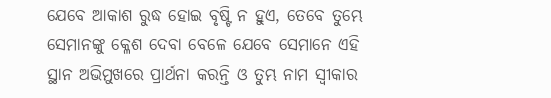ଯେବେ ଆକାଶ ରୁଦ୍ଧ ହୋଇ ବୃଷ୍ଟି ନ ହୁଏ, ତେବେ ତୁମ୍ଭେ ସେମାନଙ୍କୁ କ୍ଳେଶ ଦେବା ବେଳେ ଯେବେ ସେମାନେ ଏହି ସ୍ଥାନ ଅଭିମୁଖରେ ପ୍ରାର୍ଥନା କରନ୍ତି ଓ ତୁମ୍ଭ ନାମ ସ୍ଵୀକାର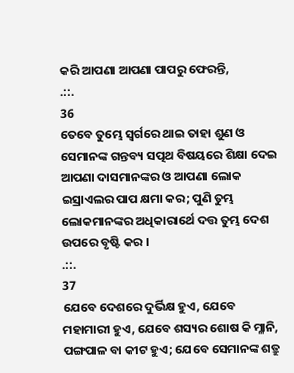କରି ଆପଣା ଆପଣା ପାପରୁ ଫେରନ୍ତି,
.::.
36
ତେବେ ତୁମ୍ଭେ ସ୍ଵର୍ଗରେ ଥାଇ ତାହା ଶୁଣ ଓ ସେମାନଙ୍କ ଗନ୍ତବ୍ୟ ସତ୍ପଥ ବିଷୟରେ ଶିକ୍ଷା ଦେଇ ଆପଣା ଦାସମାନଙ୍କର ଓ ଆପଣା ଲୋକ ଇସ୍ରାଏଲର ପାପ କ୍ଷମା କର; ପୁଣି ତୁମ୍ଭ ଲୋକମାନଙ୍କର ଅଧିକାରାର୍ଥେ ଦତ୍ତ ତୁମ୍ଭ ଦେଶ ଉପରେ ବୃଷ୍ଟି କର ।
.::.
37
ଯେବେ ଦେଶରେ ଦୁର୍ଭିକ୍ଷ ହୁଏ, ଯେବେ ମହାମାରୀ ହୁଏ, ଯେବେ ଶସ୍ୟର ଶୋଷ କି ମ୍ଳାନି, ପଙ୍ଗପାଳ ବା କୀଟ ହୁଏ; ଯେବେ ସେମାନଙ୍କ ଶତ୍ରୁ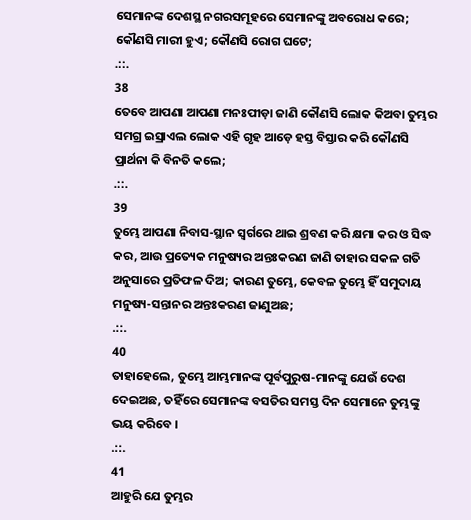ସେମାନଙ୍କ ଦେଶସ୍ଥ ନଗରସମୂହରେ ସେମାନଙ୍କୁ ଅବରୋଧ କରେ; କୌଣସି ମାରୀ ହୁଏ; କୌଣସି ରୋଗ ଘଟେ;
.::.
38
ତେବେ ଆପଣା ଆପଣା ମନଃପୀଡ଼ା ଜାଣି କୌଣସି ଲୋକ କିଅବା ତୁମ୍ଭର ସମଗ୍ର ଇସ୍ରାଏଲ ଲୋକ ଏହି ଗୃହ ଆଡ଼େ ହସ୍ତ ବିସ୍ତାର କରି କୌଣସି ପ୍ରାର୍ଥନା କି ବିନତି କଲେ;
.::.
39
ତୁମ୍ଭେ ଆପଣା ନିବାସ-ସ୍ଥାନ ସ୍ଵର୍ଗରେ ଥାଇ ଶ୍ରବଣ କରି କ୍ଷମା କର ଓ ସିଦ୍ଧ କର, ଆଉ ପ୍ରତ୍ୟେକ ମନୁଷ୍ୟର ଅନ୍ତଃକରଣ ଜାଣି ତାହାର ସକଳ ଗତି ଅନୁସାରେ ପ୍ରତିଫଳ ଦିଅ; କାରଣ ତୁମ୍ଭେ, କେବଳ ତୁମ୍ଭେ ହିଁ ସମୁଦାୟ ମନୁଷ୍ୟ-ସନ୍ତାନର ଅନ୍ତଃକରଣ ଜାଣୁଅଛ;
.::.
40
ତାହାହେଲେ, ତୁମ୍ଭେ ଆମ୍ଭମାନଙ୍କ ପୂର୍ବପୁରୁଷ-ମାନଙ୍କୁ ଯେଉଁ ଦେଶ ଦେଇଅଛ, ତହିଁରେ ସେମାନଙ୍କ ବସତିର ସମସ୍ତ ଦିନ ସେମାନେ ତୁମ୍ଭଙ୍କୁ ଭୟ କରିବେ ।
.::.
41
ଆହୁରି ଯେ ତୁମ୍ଭର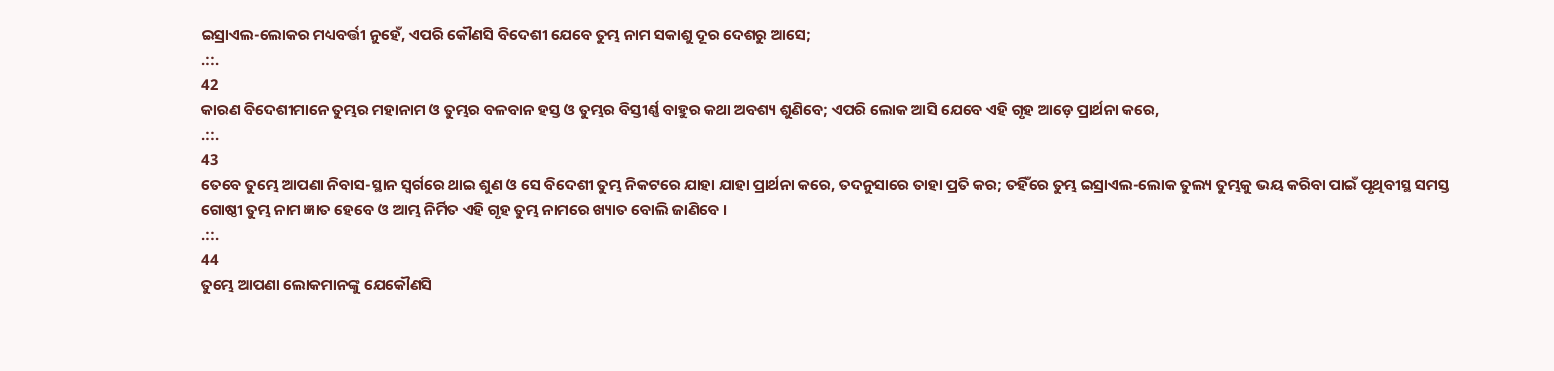ଇସ୍ରାଏଲ-ଲୋକର ମଧ୍ୟବର୍ତ୍ତୀ ନୁହେଁ, ଏପରି କୌଣସି ବିଦେଶୀ ଯେବେ ତୁମ୍ଭ ନାମ ସକାଶୁ ଦୂର ଦେଶରୁ ଆସେ;
.::.
42
କାରଣ ବିଦେଶୀମାନେ ତୁମ୍ଭର ମହାନାମ ଓ ତୁମ୍ଭର ବଳବାନ ହସ୍ତ ଓ ତୁମ୍ଭର ବିସ୍ତୀର୍ଣ୍ଣ ବାହୁର କଥା ଅବଶ୍ୟ ଶୁଣିବେ; ଏପରି ଲୋକ ଆସି ଯେବେ ଏହି ଗୃହ ଆଡ଼େ ପ୍ରାର୍ଥନା କରେ,
.::.
43
ତେବେ ତୁମ୍ଭେ ଆପଣା ନିବାସ-ସ୍ଥାନ ସ୍ଵର୍ଗରେ ଥାଇ ଶୁଣ ଓ ସେ ବିଦେଶୀ ତୁମ୍ଭ ନିକଟରେ ଯାହା ଯାହା ପ୍ରାର୍ଥନା କରେ, ତଦନୁସାରେ ତାହା ପ୍ରତି କର; ତହିଁରେ ତୁମ୍ଭ ଇସ୍ରାଏଲ-ଲୋକ ତୁଲ୍ୟ ତୁମ୍ଭକୁ ଭୟ କରିବା ପାଇଁ ପୃଥିବୀସ୍ଥ ସମସ୍ତ ଗୋଷ୍ଠୀ ତୁମ୍ଭ ନାମ ଜ୍ଞାତ ହେବେ ଓ ଆମ୍ଭ ନିର୍ମିତ ଏହି ଗୃହ ତୁମ୍ଭ ନାମରେ ଖ୍ୟାତ ବୋଲି ଜାଣିବେ ।
.::.
44
ତୁମ୍ଭେ ଆପଣା ଲୋକମାନଙ୍କୁ ଯେକୌଣସି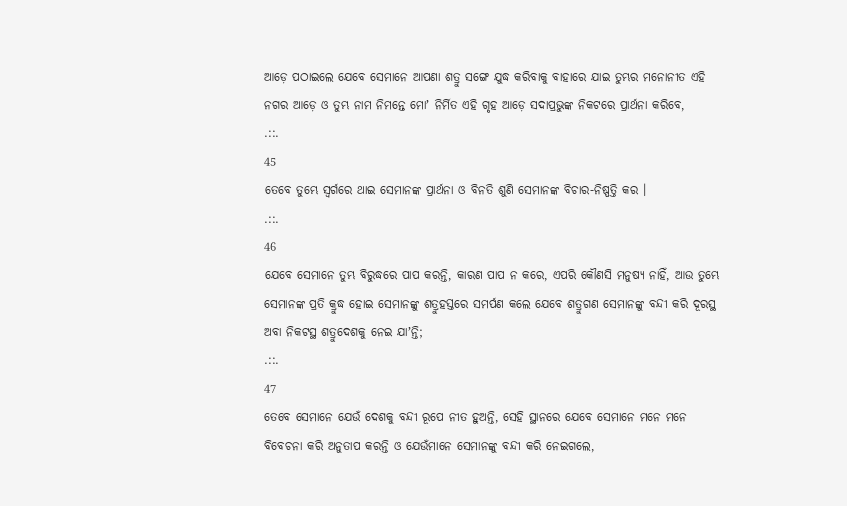ଆଡ଼େ ପଠାଇଲେ ଯେବେ ସେମାନେ ଆପଣା ଶତ୍ରୁ ସଙ୍ଗେ ଯୁଦ୍ଧ କରିବାକୁ ବାହାରେ ଯାଇ ତୁମ୍ଭର ମନୋନୀତ ଏହି ନଗର ଆଡ଼େ ଓ ତୁମ୍ଭ ନାମ ନିମନ୍ତେ ମୋʼ ନିର୍ମିତ ଏହି ଗୃହ ଆଡ଼େ ସଦାପ୍ରଭୁଙ୍କ ନିକଟରେ ପ୍ରାର୍ଥନା କରିବେ,
.::.
45
ତେବେ ତୁମ୍ଭେ ସ୍ଵର୍ଗରେ ଥାଇ ସେମାନଙ୍କ ପ୍ରାର୍ଥନା ଓ ବିନତି ଶୁଣି ସେମାନଙ୍କ ବିଚାର-ନିଷ୍ପତ୍ତି କର ।
.::.
46
ଯେବେ ସେମାନେ ତୁମ୍ଭ ବିରୁଦ୍ଧରେ ପାପ କରନ୍ତି, କାରଣ ପାପ ନ କରେ, ଏପରି କୌଣସି ମନୁଷ୍ୟ ନାହିଁ, ଆଉ ତୁମ୍ଭେ ସେମାନଙ୍କ ପ୍ରତି କ୍ରୁଦ୍ଧ ହୋଇ ସେମାନଙ୍କୁ ଶତ୍ରୁହସ୍ତରେ ସମର୍ପଣ କଲେ ଯେବେ ଶତ୍ରୁଗଣ ସେମାନଙ୍କୁ ବନ୍ଦୀ କରି ଦୂରସ୍ଥ ଅବା ନିକଟସ୍ଥ ଶତ୍ରୁଦେଶକୁ ନେଇ ଯାʼନ୍ତି;
.::.
47
ତେବେ ସେମାନେ ଯେଉଁ ଦେଶକୁ ବନ୍ଦୀ ରୂପେ ନୀତ ହୁଅନ୍ତି, ସେହି ସ୍ଥାନରେ ଯେବେ ସେମାନେ ମନେ ମନେ ବିବେଚନା କରି ଅନୁତାପ କରନ୍ତି ଓ ଯେଉଁମାନେ ସେମାନଙ୍କୁ ବନ୍ଦୀ କରି ନେଇଗଲେ,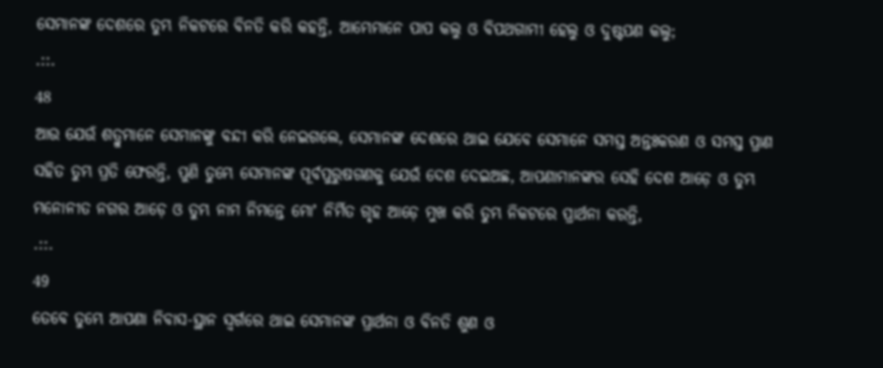ସେମାନଙ୍କ ଦେଶରେ ତୁମ୍ଭ ନିକଟରେ ବିନତି କରି କହନ୍ତି, ଆମ୍ଭେମାନେ ପାପ କଲୁ ଓ ବିପଥଗାମୀ ହେଲୁ ଓ ଦୁଷ୍ଟପଣ କଲୁ;
.::.
48
ଆଉ ଯେଉଁ ଶତ୍ରୁମାନେ ସେମାନଙ୍କୁ ବନ୍ଦୀ କରି ନେଇଗଲେ, ସେମାନଙ୍କ ଦେଶରେ ଥାଇ ଯେବେ ସେମାନେ ସମସ୍ତ ଅନ୍ତଃକରଣ ଓ ସମସ୍ତ ପ୍ରାଣ ସହିତ ତୁମ୍ଭ ପ୍ରତି ଫେରନ୍ତି, ପୁଣି ତୁମ୍ଭେ ସେମାନଙ୍କ ପୂର୍ବପୁରୁଷଗଣକୁ ଯେଉଁ ଦେଶ ଦେଇଅଛ, ଆପଣାମାନଙ୍କର ସେହି ଦେଶ ଆଡ଼େ ଓ ତୁମ୍ଭ ମନୋନୀତ ନଗର ଆଡ଼େ ଓ ତୁମ୍ଭ ନାମ ନିମନ୍ତେ ମୋʼ ନିର୍ମିତ ଗୃହ ଆଡ଼େ ମୁଖ କରି ତୁମ୍ଭ ନିକଟରେ ପ୍ରାର୍ଥନା କରନ୍ତି,
.::.
49
ତେବେ ତୁମ୍ଭେ ଆପଣା ନିବାସ-ସ୍ଥାନ ସ୍ଵର୍ଗରେ ଥାଇ ସେମାନଙ୍କ ପ୍ରାର୍ଥନା ଓ ବିନତି ଶୁଣ ଓ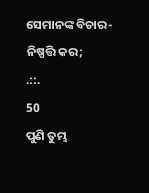ସେମାନଙ୍କ ବିଚାର-ନିଷ୍ପତ୍ତି କର;
.::.
50
ପୁଣି ତୁମ୍ଭ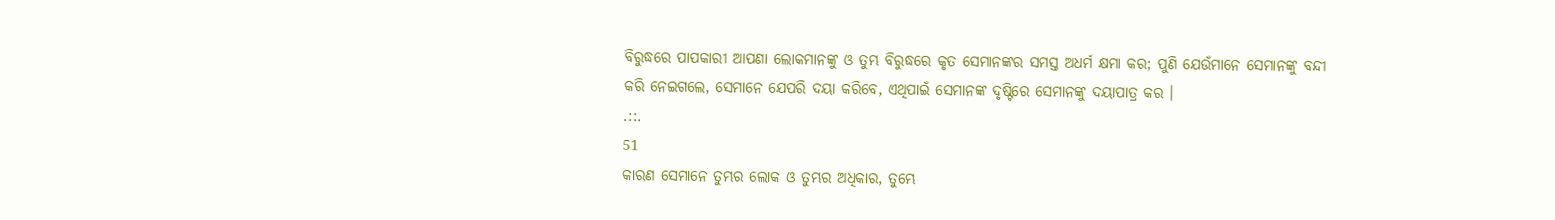ବିରୁଦ୍ଧରେ ପାପକାରୀ ଆପଣା ଲୋକମାନଙ୍କୁ ଓ ତୁମ୍ଭ ବିରୁଦ୍ଧରେ କୃତ ସେମାନଙ୍କର ସମସ୍ତ ଅଧର୍ମ କ୍ଷମା କର; ପୁଣି ଯେଉଁମାନେ ସେମାନଙ୍କୁ ବନ୍ଦୀ କରି ନେଇଗଲେ, ସେମାନେ ଯେପରି ଦୟା କରିବେ, ଏଥିପାଇଁ ସେମାନଙ୍କ ଦୃଷ୍ଟିରେ ସେମାନଙ୍କୁ ଦୟାପାତ୍ର କର ।
.::.
51
କାରଣ ସେମାନେ ତୁମ୍ଭର ଲୋକ ଓ ତୁମ୍ଭର ଅଧିକାର, ତୁମ୍ଭେ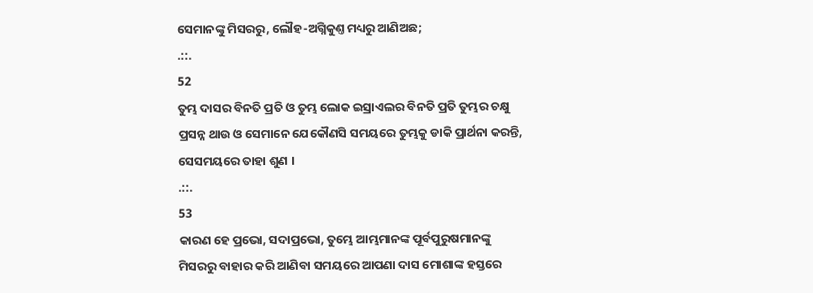ସେମାନଙ୍କୁ ମିସରରୁ, ଲୌହ-ଅଗ୍ନିକୁଣ୍ତ ମଧ୍ୟରୁ ଆଣିଅଛ;
.::.
52
ତୁମ୍ଭ ଦାସର ବିନତି ପ୍ରତି ଓ ତୁମ୍ଭ ଲୋକ ଇସ୍ରାଏଲର ବିନତି ପ୍ରତି ତୁମ୍ଭର ଚକ୍ଷୁ ପ୍ରସନ୍ନ ଥାଉ ଓ ସେମାନେ ଯେକୌଣସି ସମୟରେ ତୁମ୍ଭକୁ ଡାକି ପ୍ରାର୍ଥନା କରନ୍ତି, ସେସମୟରେ ତାହା ଶୁଣ ।
.::.
53
କାରଣ ହେ ପ୍ରଭୋ, ସଦାପ୍ରଭୋ, ତୁମ୍ଭେ ଆମ୍ଭମାନଙ୍କ ପୂର୍ବପୁରୁଷମାନଙ୍କୁ ମିସରରୁ ବାହାର କରି ଆଣିବା ସମୟରେ ଆପଣା ଦାସ ମୋଶାଙ୍କ ହସ୍ତରେ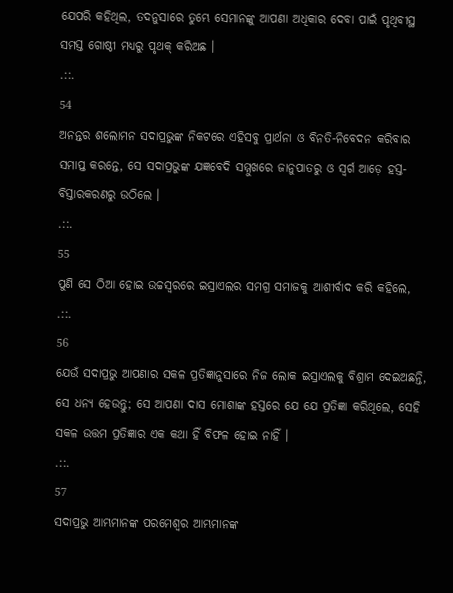ଯେପରି କହିଥିଲ, ତଦନୁସାରେ ତୁମ୍ଭେ ସେମାନଙ୍କୁ ଆପଣା ଅଧିକାର ଦେବା ପାଇଁ ପୃଥିବୀସ୍ଥ ସମସ୍ତ ଗୋଷ୍ଠୀ ମଧ୍ୟରୁ ପୃଥକ୍ କରିଅଛ ।
.::.
54
ଅନନ୍ତର ଶଲୋମନ ସଦାପ୍ରଭୁଙ୍କ ନିକଟରେ ଏହିସବୁ ପ୍ରାର୍ଥନା ଓ ବିନତି-ନିବେଦନ କରିବାର ସମାପ୍ତ କରନ୍ତେ, ସେ ସଦାପ୍ରଭୁଙ୍କ ଯଜ୍ଞବେଦି ସମ୍ମୁଖରେ ଜାନୁପାତରୁ ଓ ସ୍ଵର୍ଗ ଆଡ଼େ ହସ୍ତ-ବିସ୍ତାରକରଣରୁ ଉଠିଲେ ।
.::.
55
ପୁଣି ସେ ଠିଆ ହୋଇ ଉଚ୍ଚସ୍ଵରରେ ଇସ୍ରାଏଲର ସମଗ୍ର ସମାଜକୁ ଆଶୀର୍ବାଦ କରି କହିଲେ,
.::.
56
ଯେଉଁ ସଦାପ୍ରଭୁ ଆପଣାର ସକଳ ପ୍ରତିଜ୍ଞାନୁସାରେ ନିଜ ଲୋକ ଇସ୍ରାଏଲକୁ ବିଶ୍ରାମ ଦେଇଅଛନ୍ତି, ସେ ଧନ୍ୟ ହେଉନ୍ତୁ; ସେ ଆପଣା ଦାସ ମୋଶାଙ୍କ ହସ୍ତରେ ଯେ ଯେ ପ୍ରତିଜ୍ଞା କରିଥିଲେ, ସେହି ସକଳ ଉତ୍ତମ ପ୍ରତିଜ୍ଞାର ଏକ କଥା ହିଁ ବିଫଳ ହୋଇ ନାହିଁ ।
.::.
57
ସଦାପ୍ରଭୁ ଆମ୍ଭମାନଙ୍କ ପରମେଶ୍ଵର ଆମ୍ଭମାନଙ୍କ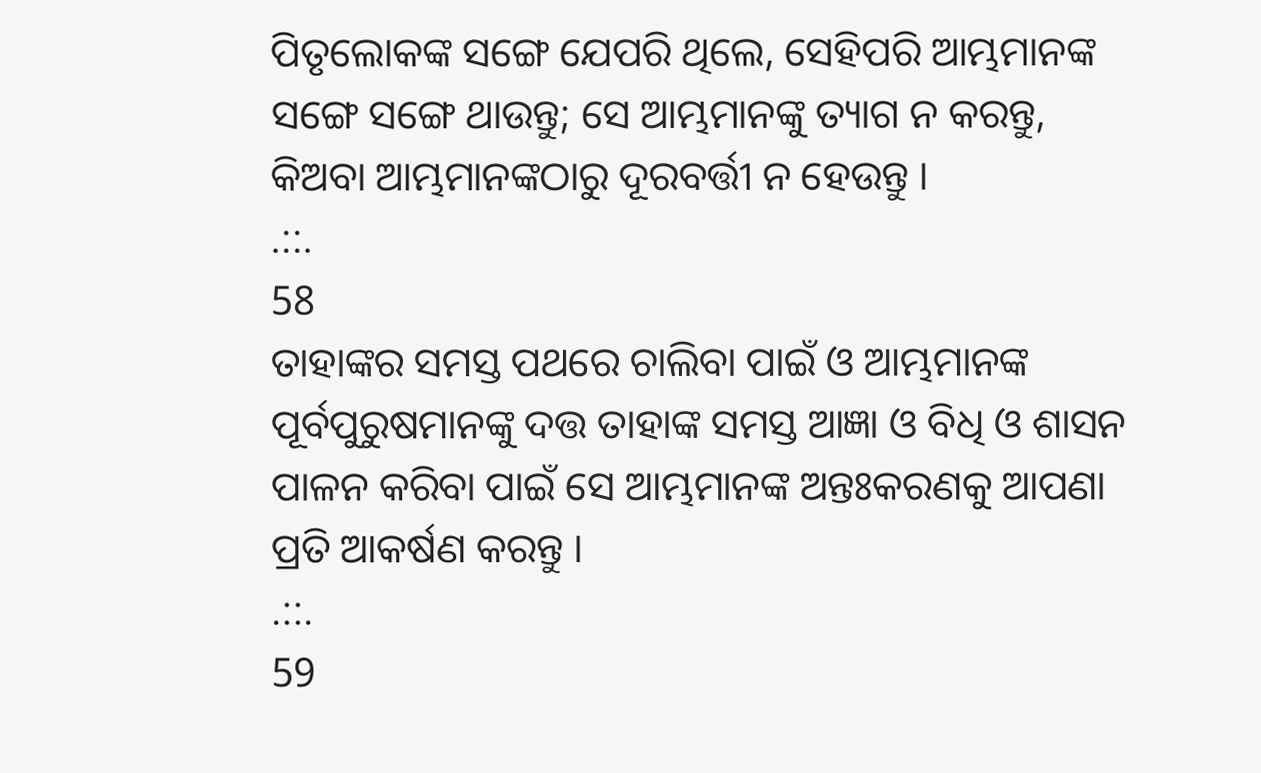ପିତୃଲୋକଙ୍କ ସଙ୍ଗେ ଯେପରି ଥିଲେ, ସେହିପରି ଆମ୍ଭମାନଙ୍କ ସଙ୍ଗେ ସଙ୍ଗେ ଥାଉନ୍ତୁ; ସେ ଆମ୍ଭମାନଙ୍କୁ ତ୍ୟାଗ ନ କରନ୍ତୁ, କିଅବା ଆମ୍ଭମାନଙ୍କଠାରୁ ଦୂରବର୍ତ୍ତୀ ନ ହେଉନ୍ତୁ ।
.::.
58
ତାହାଙ୍କର ସମସ୍ତ ପଥରେ ଚାଲିବା ପାଇଁ ଓ ଆମ୍ଭମାନଙ୍କ ପୂର୍ବପୁରୁଷମାନଙ୍କୁ ଦତ୍ତ ତାହାଙ୍କ ସମସ୍ତ ଆଜ୍ଞା ଓ ବିଧି ଓ ଶାସନ ପାଳନ କରିବା ପାଇଁ ସେ ଆମ୍ଭମାନଙ୍କ ଅନ୍ତଃକରଣକୁ ଆପଣା ପ୍ରତି ଆକର୍ଷଣ କରନ୍ତୁ ।
.::.
59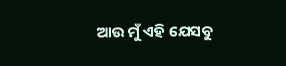ଆଉ ମୁଁ ଏହି ଯେସବୁ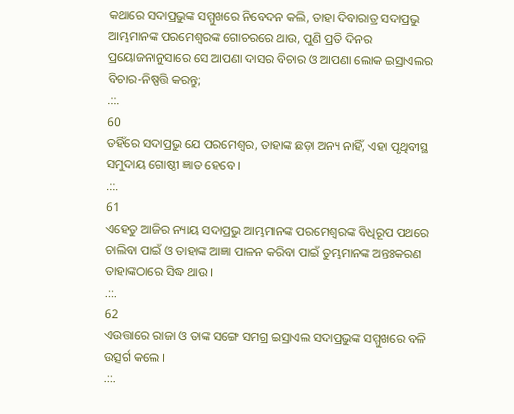କଥାରେ ସଦାପ୍ରଭୁଙ୍କ ସମ୍ମୁଖରେ ନିବେଦନ କଲି, ତାହା ଦିବାରାତ୍ର ସଦାପ୍ରଭୁ ଆମ୍ଭମାନଙ୍କ ପରମେଶ୍ଵରଙ୍କ ଗୋଚରରେ ଥାଉ, ପୁଣି ପ୍ରତି ଦିନର ପ୍ରୟୋଜନାନୁସାରେ ସେ ଆପଣା ଦାସର ବିଚାର ଓ ଆପଣା ଲୋକ ଇସ୍ରାଏଲର ବିଚାର-ନିଷ୍ପତ୍ତି କରନ୍ତୁ;
.::.
60
ତହିଁରେ ସଦାପ୍ରଭୁ ଯେ ପରମେଶ୍ଵର, ତାହାଙ୍କ ଛଡ଼ା ଅନ୍ୟ ନାହିଁ, ଏହା ପୃଥିବୀସ୍ଥ ସମୁଦାୟ ଗୋଷ୍ଠୀ ଜ୍ଞାତ ହେବେ ।
.::.
61
ଏହେତୁ ଆଜିର ନ୍ୟାୟ ସଦାପ୍ରଭୁ ଆମ୍ଭମାନଙ୍କ ପରମେଶ୍ଵରଙ୍କ ବିଧିରୂପ ପଥରେ ଚାଲିବା ପାଇଁ ଓ ତାହାଙ୍କ ଆଜ୍ଞା ପାଳନ କରିବା ପାଇଁ ତୁମ୍ଭମାନଙ୍କ ଅନ୍ତଃକରଣ ତାହାଙ୍କଠାରେ ସିଦ୍ଧ ଥାଉ ।
.::.
62
ଏଉତ୍ତାରେ ରାଜା ଓ ତାଙ୍କ ସଙ୍ଗେ ସମଗ୍ର ଇସ୍ରାଏଲ ସଦାପ୍ରଭୁଙ୍କ ସମ୍ମୁଖରେ ବଳି ଉତ୍ସର୍ଗ କଲେ ।
.::.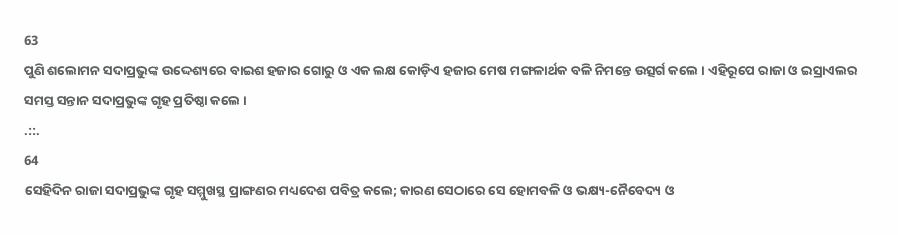63
ପୁଣି ଶଲୋମନ ସଦାପ୍ରଭୁଙ୍କ ଉଦ୍ଦେଶ୍ୟରେ ବାଇଶ ହଜାର ଗୋରୁ ଓ ଏକ ଲକ୍ଷ କୋଡ଼ିଏ ହଜାର ମେଷ ମଙ୍ଗଳାର୍ଥକ ବଳି ନିମନ୍ତେ ଉତ୍ସର୍ଗ କଲେ । ଏହିରୂପେ ରାଜା ଓ ଇସ୍ରାଏଲର ସମସ୍ତ ସନ୍ତାନ ସଦାପ୍ରଭୁଙ୍କ ଗୃହ ପ୍ରତିଷ୍ଠା କଲେ ।
.::.
64
ସେହିଦିନ ରାଜା ସଦାପ୍ରଭୁଙ୍କ ଗୃହ ସମ୍ମୁଖସ୍ଥ ପ୍ରାଙ୍ଗଣର ମଧ୍ୟଦେଶ ପବିତ୍ର କଲେ; କାରଣ ସେଠାରେ ସେ ହୋମବଳି ଓ ଭକ୍ଷ୍ୟ-ନୈବେଦ୍ୟ ଓ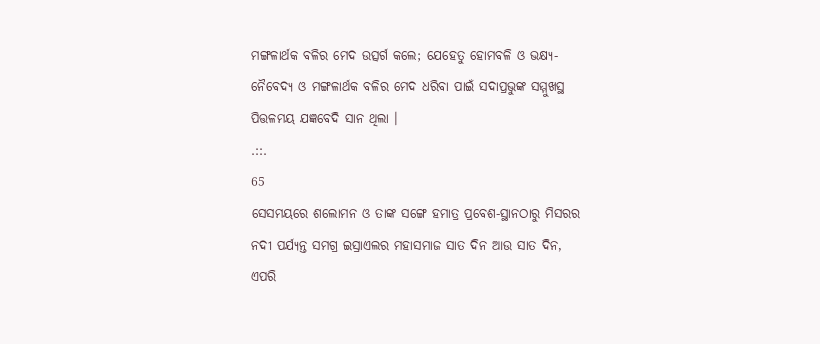ମଙ୍ଗଳାର୍ଥକ ବଳିର ମେଦ ଉତ୍ସର୍ଗ କଲେ; ଯେହେତୁ ହୋମବଳି ଓ ଭକ୍ଷ୍ୟ-ନୈବେଦ୍ୟ ଓ ମଙ୍ଗଳାର୍ଥକ ବଳିର ମେଦ ଧରିବା ପାଇଁ ସଦାପ୍ରଭୁଙ୍କ ସମ୍ମୁଖସ୍ଥ ପିତ୍ତଳମୟ ଯଜ୍ଞବେଦି ସାନ ଥିଲା ।
.::.
65
ସେସମୟରେ ଶଲୋମନ ଓ ତାଙ୍କ ସଙ୍ଗେ ହମାତ୍ର ପ୍ରବେଶ-ସ୍ଥାନଠାରୁ ମିସରର ନଦୀ ପର୍ଯ୍ୟନ୍ତ ସମଗ୍ର ଇସ୍ରାଏଲର ମହାସମାଜ ସାତ ଦିନ ଆଉ ସାତ ଦିନ, ଏପରି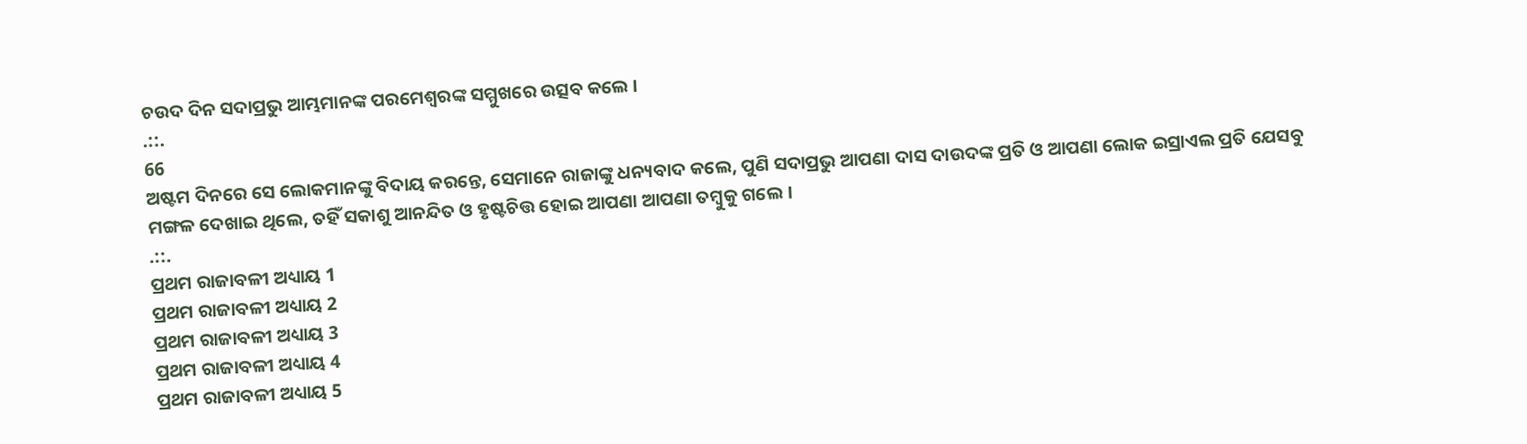ଚଉଦ ଦିନ ସଦାପ୍ରଭୁ ଆମ୍ଭମାନଙ୍କ ପରମେଶ୍ଵରଙ୍କ ସମ୍ମୁଖରେ ଉତ୍ସବ କଲେ ।
.::.
66
ଅଷ୍ଟମ ଦିନରେ ସେ ଲୋକମାନଙ୍କୁ ବିଦାୟ କରନ୍ତେ, ସେମାନେ ରାଜାଙ୍କୁ ଧନ୍ୟବାଦ କଲେ, ପୁଣି ସଦାପ୍ରଭୁ ଆପଣା ଦାସ ଦାଉଦଙ୍କ ପ୍ରତି ଓ ଆପଣା ଲୋକ ଇସ୍ରାଏଲ ପ୍ରତି ଯେସବୁ ମଙ୍ଗଳ ଦେଖାଇ ଥିଲେ, ତହିଁ ସକାଶୁ ଆନନ୍ଦିତ ଓ ହୃଷ୍ଟଚିତ୍ତ ହୋଇ ଆପଣା ଆପଣା ତମ୍ଵୁକୁ ଗଲେ ।
.::.
ପ୍ରଥମ ରାଜାବଳୀ ଅଧ୍ୟାୟ 1
ପ୍ରଥମ ରାଜାବଳୀ ଅଧ୍ୟାୟ 2
ପ୍ରଥମ ରାଜାବଳୀ ଅଧ୍ୟାୟ 3
ପ୍ରଥମ ରାଜାବଳୀ ଅଧ୍ୟାୟ 4
ପ୍ରଥମ ରାଜାବଳୀ ଅଧ୍ୟାୟ 5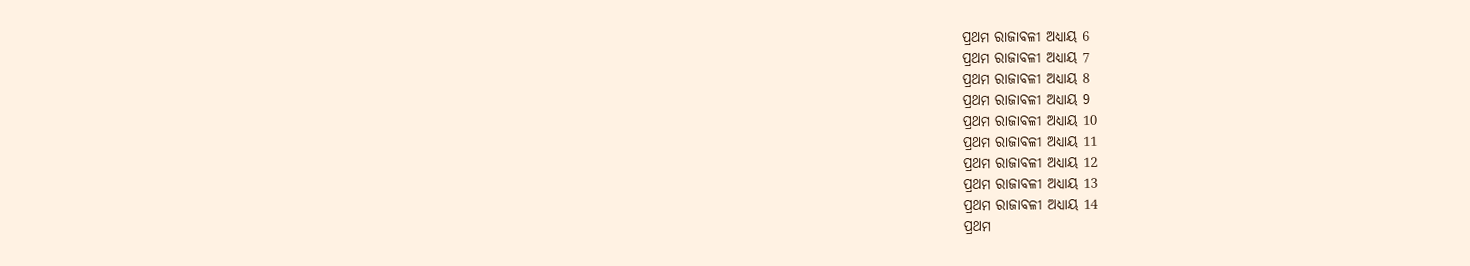ପ୍ରଥମ ରାଜାବଳୀ ଅଧ୍ୟାୟ 6
ପ୍ରଥମ ରାଜାବଳୀ ଅଧ୍ୟାୟ 7
ପ୍ରଥମ ରାଜାବଳୀ ଅଧ୍ୟାୟ 8
ପ୍ରଥମ ରାଜାବଳୀ ଅଧ୍ୟାୟ 9
ପ୍ରଥମ ରାଜାବଳୀ ଅଧ୍ୟାୟ 10
ପ୍ରଥମ ରାଜାବଳୀ ଅଧ୍ୟାୟ 11
ପ୍ରଥମ ରାଜାବଳୀ ଅଧ୍ୟାୟ 12
ପ୍ରଥମ ରାଜାବଳୀ ଅଧ୍ୟାୟ 13
ପ୍ରଥମ ରାଜାବଳୀ ଅଧ୍ୟାୟ 14
ପ୍ରଥମ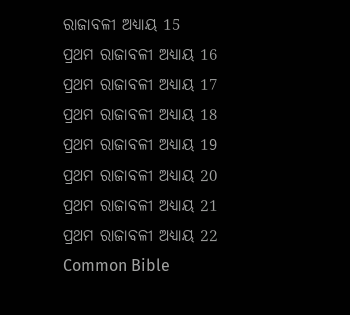ରାଜାବଳୀ ଅଧ୍ୟାୟ 15
ପ୍ରଥମ ରାଜାବଳୀ ଅଧ୍ୟାୟ 16
ପ୍ରଥମ ରାଜାବଳୀ ଅଧ୍ୟାୟ 17
ପ୍ରଥମ ରାଜାବଳୀ ଅଧ୍ୟାୟ 18
ପ୍ରଥମ ରାଜାବଳୀ ଅଧ୍ୟାୟ 19
ପ୍ରଥମ ରାଜାବଳୀ ଅଧ୍ୟାୟ 20
ପ୍ରଥମ ରାଜାବଳୀ ଅଧ୍ୟାୟ 21
ପ୍ରଥମ ରାଜାବଳୀ ଅଧ୍ୟାୟ 22
Common Bible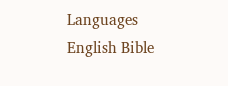Languages
English Bible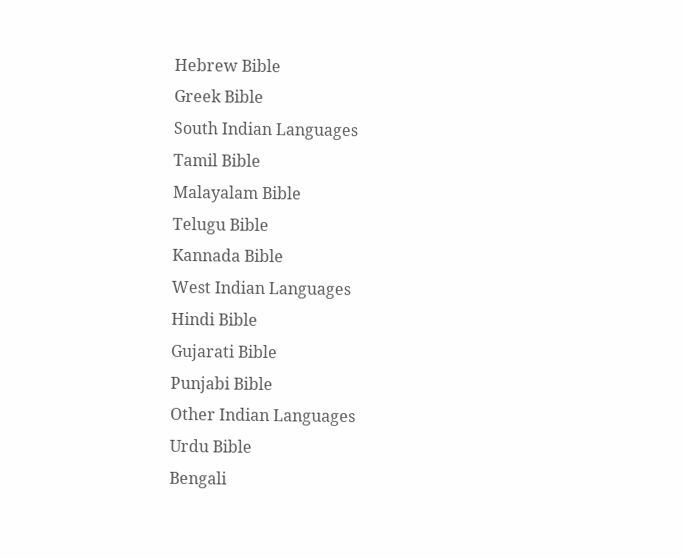Hebrew Bible
Greek Bible
South Indian Languages
Tamil Bible
Malayalam Bible
Telugu Bible
Kannada Bible
West Indian Languages
Hindi Bible
Gujarati Bible
Punjabi Bible
Other Indian Languages
Urdu Bible
Bengali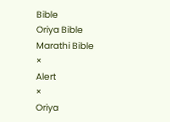Bible
Oriya Bible
Marathi Bible
×
Alert
×
Oriya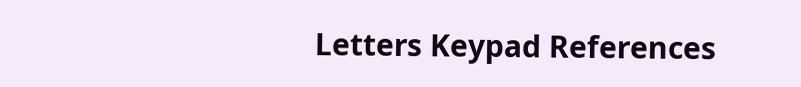Letters Keypad References